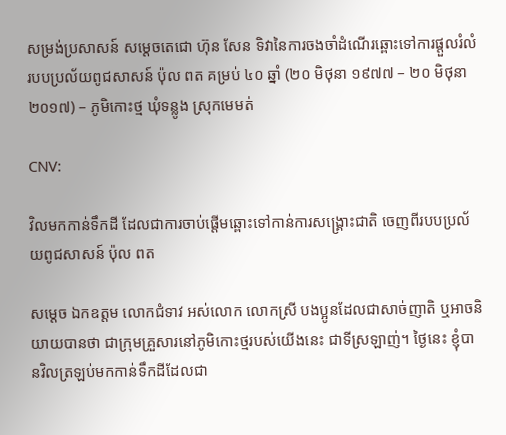សម្រង់ប្រសាសន៍ សម្តេចតេជោ ហ៊ុន សែន ទិវានៃការចងចាំដំណើរឆ្ពោះទៅការផ្តួលរំលំរបបប្រល័យពូជសាសន៍ ប៉ុល ពត គម្រប់ ៤០ ឆ្នាំ (២០ មិថុនា ១៩៧៧ – ២០ មិថុនា ២០១៧) – ភូមិកោះថ្ម ឃុំទន្លូង ស្រុកមេមត់

CNV:

វិលមកកាន់ទឹកដី ដែលជាការចាប់ផ្ដើមឆ្ពោះទៅកាន់ការសង្រ្គោះជាតិ ចេញពីរបបប្រល័យពូជសាសន៍ ប៉ុល ពត

សម្ដេច ឯកឧត្តម លោកជំទាវ អស់លោក លោកស្រី បងប្អូនដែលជាសាច់ញាតិ ឬអាចនិយាយបានថា ជាក្រុមគ្រួសារនៅភូមិកោះថ្មរបស់យើងនេះ ជាទីស្រឡាញ់។ ថ្ងៃនេះ ខ្ញុំបានវិលត្រឡប់មកកាន់ទឹកដីដែលជា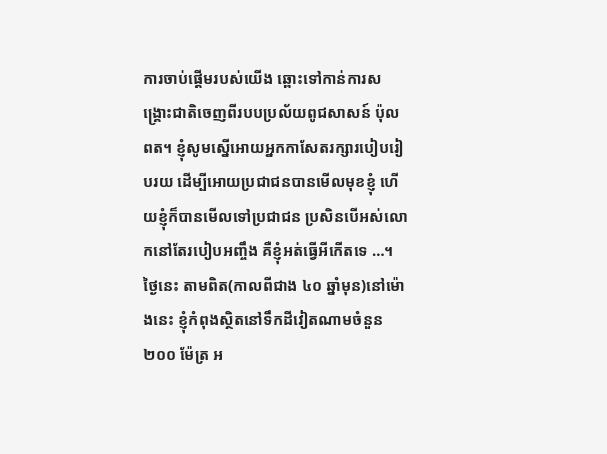ការចាប់ផ្ដើមរបស់យើង ឆ្ពោះទៅកាន់ការសង្រ្គោះជាតិចេញពីរបបប្រល័យពូជសាសន៍ ប៉ុល ពត។ ខ្ញុំសូមស្នើអោយអ្នកកាសែតរក្សារបៀបរៀបរយ ដើម្បីអោយប្រជាជនបានមើលមុខខ្ញុំ ហើយខ្ញុំក៏បានមើលទៅប្រជាជន ប្រសិនបើអស់លោកនៅតែរបៀបអញ្ចឹង គឺខ្ញុំអត់ធ្វើអីកើតទេ …។ ថ្ងៃនេះ តាមពិត(កាលពីជាង ៤០ ឆ្នាំមុន)នៅម៉ោងនេះ ខ្ញុំកំពុងស្ថិតនៅទឹកដីវៀតណាមចំនួន ២០០ ម៉ែត្រ អ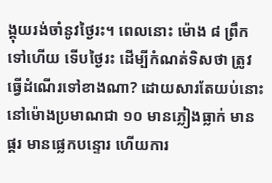ង្គុយរង់ចាំនូវថ្ងៃរះ។ ពេលនោះ ម៉ោង ៨ ព្រឹកទៅហើយ ទើបថ្ងៃរះ ដើម្បីកំណត់ទិសថា ត្រូវធ្វើដំណើរទៅខាងណា? ដោយសារតែយប់នោះ នៅម៉ោងប្រមាណជា ១០ មានភ្លៀងធ្លាក់ មានផ្គរ មានផ្លេកបន្ទោរ ហើយការ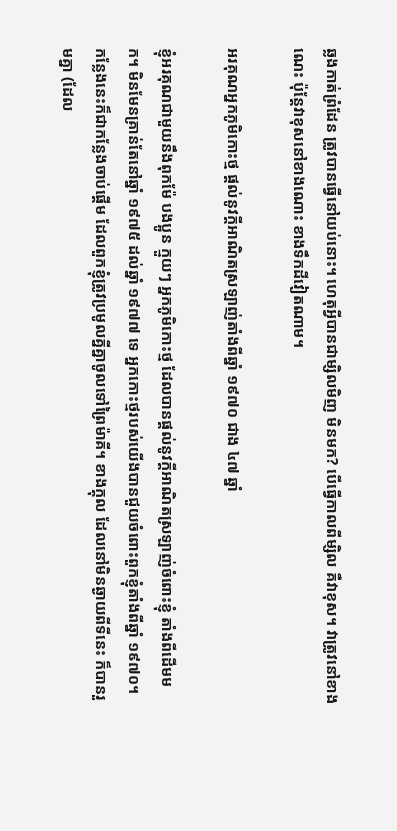ឆ្លងកាត់ព្រំដែន ត្រូវបានធ្វើនៅយប់នោះ។ ហេតុអ្វីបានជាម្សិលមិញ មិនមក? បើធ្វើកាលពីម្សិល គឺវាខុស។ វាត្រូវនៅខាងណេះ ប៉ុន្តែវាខុសនៅខាងណោះ ខាងទឹកដីវៀតណាម។

អរគុណអ្នកភូមិកោះថ្ម ផ្ដល់នូវក្ដីអាណិតស្រឡាញ់តាំងពីឆ្នាំ ១៩៧០ ជាង ៤៧ ឆ្នាំ

ខ្ញុំអរគុណជាមួយនឹងពុកម៉ែ បងប្អូន ក្មួយៗ អ្នកភូមិកោះថ្ម ដែលបានផ្ដល់នូវក្ដីអាណិតស្រឡាញ់ចំពោះខ្ញុំ តាំងពីដើមមក។ មិនមែនគ្រាន់តែនៅឆ្នាំ ១៩៧៥ ដល់ឆ្នាំ ១៩៧៧ ទេ អ្នកកោះថ្មរបស់យើងបានជួយចំពោះពួកខ្ញុំតាំងពីឆ្នាំ ១៩៧០។ កន្លែងនេះក៏ជាកន្លែងចាប់ផ្ដើម ដែលពួកខ្ញុំត្រូវប្រមូលគ្នីគ្នាចូលទៅព្រៃម៉ាគី។ ខាងក្ដុល ដែលនៅមិនឆ្ងាយពីទីនេះ ក៏បានរួមគ្នា (ដែល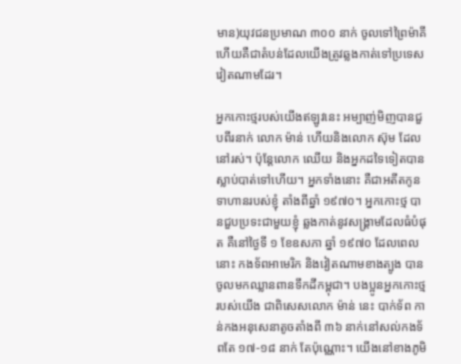មាន)យុវជនប្រមាណ ៣០០ នាក់ ចូលទៅព្រៃម៉ាគី ហើយគឺជាតំបន់ដែលយើងត្រូវឆ្លងកាត់ទៅប្រទេសវៀតណាមដែរ។

អ្នកកោះថ្មរបស់យើងឥឡូវនេះ អម្បាញ់មិញបានជួបពីរនាក់ លោក ម៉ាន់ ហើយនិងលោក ស៊ុម ដែលនៅរស់។ ប៉ុន្តែលោក ឈើយ និងអ្នកដទៃទៀតបានស្លាប់បាត់ទៅហើយ។ អ្នកទាំងនោះ គឺជាអតីតកូនទាហានរបស់ខ្ញុំ តាំងពីឆ្នាំ ១៩៧០។ អ្នកកោះថ្ម បានជួបប្រទះជាមួយខ្ញុំ ឆ្លងកាត់នូវសង្រ្គាមដែលធំបំផុត គឺនៅថ្ងៃទី ១ ខែឧសភា ឆ្នាំ ១៩៧០ ដែលពេលនោះ កងទ័ពអាមេរិក និងវៀតណាមខាងត្បូង បានចូលមកឈ្លានពានទឹកដីកម្ពុជា។ បងប្អូនអ្នកកោះថ្មរបស់យើង ជាពិសេសលោក ម៉ាន់ នេះ បាក់ទ័ព កាន់កងអនុសេនាតូចតាំងពី ៣៦ នាក់នៅសល់កងទ័ពតែ ១៧-១៨ នាក់ តែប៉ុណ្ណោះ។ យើងនៅខាងភូមិ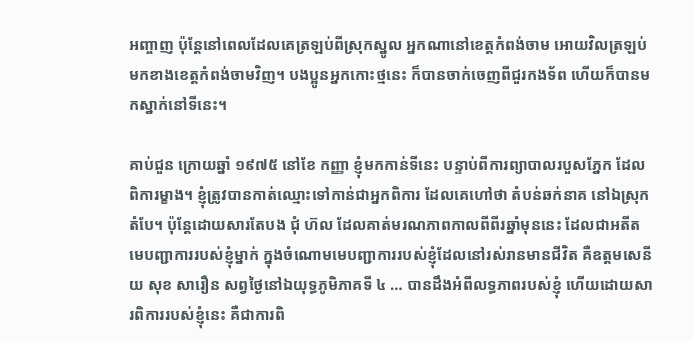អញ្ចាញ ប៉ុន្តែនៅពេលដែលគេត្រឡប់ពីស្រុកស្នូល អ្នកណានៅខេត្តកំពង់ចាម អោយវិលត្រឡប់មកខាងខេត្តកំពង់ចាមវិញ។ បងប្អូនអ្នកកោះថ្មនេះ ក៏បានចាក់ចេញពីជួរកងទ័ព ហើយក៏បានមកស្នាក់នៅទីនេះ។

គាប់ជួន ក្រោយឆ្នាំ ១៩៧៥ នៅខែ កញ្ញា ខ្ញុំមកកាន់ទីនេះ បន្ទាប់ពីការព្យាបាលរបួសភ្នែក ដែលពិការម្ខាង។ ខ្ញុំត្រូវបានកាត់ឈ្មោះទៅកាន់ជាអ្នកពិការ ដែលគេហៅថា តំបន់ឆក់នាគ នៅឯស្រុកតំបែ។ ប៉ុន្តែដោយសារតែបង ជុំ ហ៊ល ដែលគាត់មរណភាពកាលពីពីរឆ្នាំមុននេះ ដែលជាអតីតមេបញ្ជាការរបស់ខ្ញុំម្នាក់ ក្នុងចំណោមមេបញ្ជាការរបស់ខ្ញុំដែលនៅរស់រានមានជីវិត គឺឧត្តមសេនីយ សុខ សារឿន សព្វថ្ងៃនៅឯយុទ្ធភូមិភាគទី ៤ … បានដឹងអំពីលទ្ធភាពរបស់ខ្ញុំ ហើយដោយសារពិការរបស់ខ្ញុំនេះ គឺជាការពិ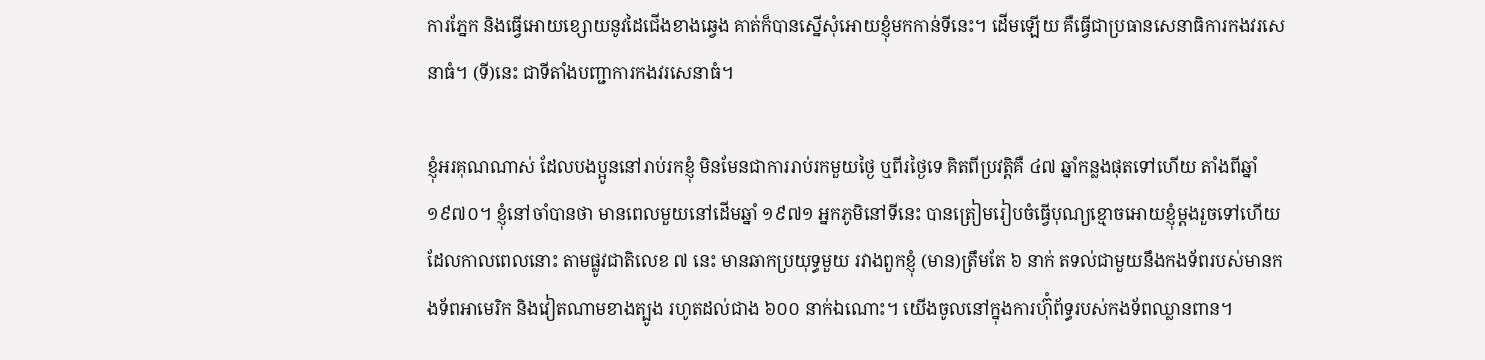ការភ្នែក និងធ្វើអោយខ្សោយនូវដៃជើងខាងឆ្វេង គាត់ក៏បានស្នើសុំអោយខ្ញុំមកកាន់ទីនេះ។ ដើមឡើយ គឺធ្វើជាប្រធានសេនាធិការកងវរសេនាធំ។ (ទី)នេះ ជាទីតាំងបញ្ជាការកងវរសេនាធំ។

ខ្ញុំអរគុណណាស់ ដែលបងប្អូននៅរាប់រកខ្ញុំ មិនមែនជាការរាប់រកមួយថ្ងៃ ឬពីរថ្ងៃទេ គិតពីប្រវត្តិគឺ ៤៧ ឆ្នាំកន្លងផុតទៅហើយ តាំងពីឆ្នាំ ១៩៧០។ ខ្ញុំនៅចាំបានថា មានពេលមួយនៅដើមឆ្នាំ ១៩៧១ អ្នកភូមិនៅទីនេះ បានត្រៀមរៀបចំធ្វើបុណ្យខ្មោចអោយខ្ញុំម្ដងរួចទៅហើយ ដែលកាលពេលនោះ តាមផ្លូវជាតិលេខ ៧ នេះ មានឆាកប្រយុទ្ធមួយ រវាងពួកខ្ញុំ (មាន)ត្រឹមតែ ៦ នាក់ តទល់ជាមួយនឹងកងទ័ពរបស់មានកងទ័ពអាមេរិក និងវៀតណាមខាងត្បូង រហូតដល់ជាង ៦០០ នាក់ឯណោះ។ យើងចូលនៅក្នុងការហ៊ុំព័ទ្ធរបស់កងទ័ពឈ្លានពាន។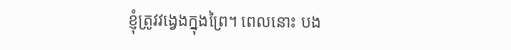ខ្ញុំត្រូវវង្វេងក្នុងព្រៃ។ ពេលនោះ បង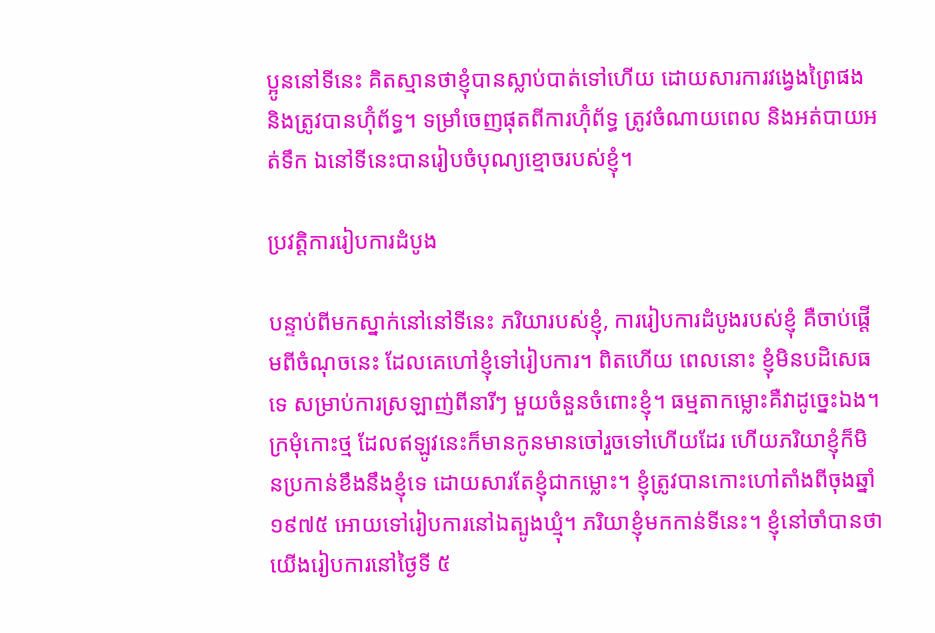ប្អូននៅទីនេះ គិតស្មានថាខ្ញុំបានស្លាប់បាត់ទៅហើយ ដោយសារការវង្វេងព្រៃផង និងត្រូវបានហ៊ុំព័ទ្ធ។ ទម្រាំចេញផុតពីការហ៊ុំព័ទ្ធ ត្រូវចំណាយពេល និងអត់បាយអត់ទឹក ឯនៅទីនេះបានរៀបចំបុណ្យខ្មោចរបស់ខ្ញុំ។

ប្រវត្តិការរៀបការដំបូង

បន្ទាប់ពីមកស្នាក់នៅនៅទីនេះ ភរិយារបស់ខ្ញុំ, ការរៀបការដំបូងរបស់ខ្ញុំ គឺចាប់ផ្ដើមពីចំណុចនេះ ដែលគេហៅខ្ញុំទៅរៀបការ។ ពិតហើយ ពេលនោះ ខ្ញុំមិនបដិសេធទេ សម្រាប់ការស្រឡាញ់ពីនារីៗ មួយចំនួនចំពោះខ្ញុំ។ ធម្មតាកម្លោះគឺវាដូច្នេះឯង។ ក្រមុំកោះថ្ម ដែលឥឡូវនេះក៏មានកូនមានចៅរួចទៅហើយដែរ ហើយភរិយាខ្ញុំក៏មិនប្រកាន់ខឹងនឹងខ្ញុំទេ ដោយសារតែខ្ញុំជាកម្លោះ។ ខ្ញុំត្រូវបានកោះហៅតាំងពីចុងឆ្នាំ ១៩៧៥ អោយទៅរៀបការនៅឯត្បូងឃ្មុំ។ ភរិយាខ្ញុំមកកាន់ទីនេះ។ ខ្ញុំនៅចាំបានថា យើងរៀបការនៅថ្ងៃទី ៥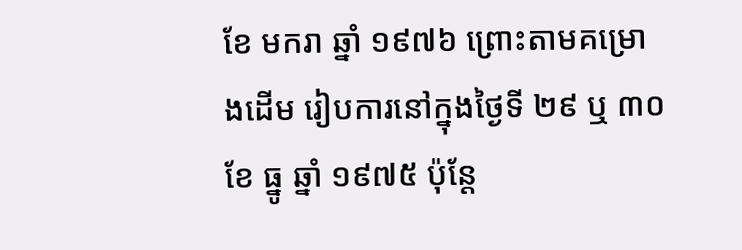ខែ មករា ឆ្នាំ ១៩៧៦ ព្រោះតាមគម្រោងដើម រៀបការនៅក្នុងថ្ងៃទី ២៩ ឬ ៣០ ខែ ធ្នូ ឆ្នាំ ១៩៧៥ ប៉ុន្តែ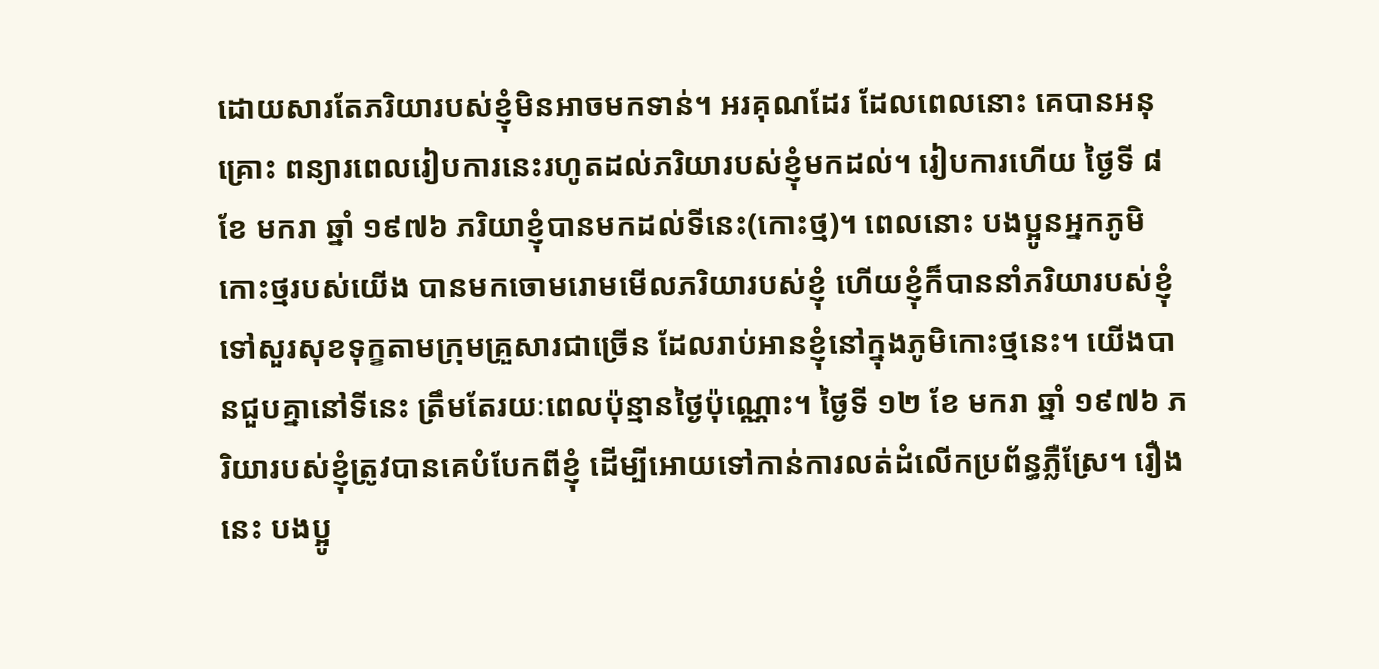ដោយសារតែភរិយារបស់ខ្ញុំមិនអាចមកទាន់។ អរគុណដែរ ដែលពេលនោះ គេបានអនុគ្រោះ ពន្យារពេលរៀបការនេះរហូតដល់ភរិយារបស់ខ្ញុំមកដល់។ រៀបការហើយ ថ្ងៃទី ៨ ខែ មករា ឆ្នាំ ១៩៧៦ ភរិយាខ្ញុំបានមកដល់ទីនេះ(កោះថ្ម)។ ពេលនោះ បងប្អូនអ្នកភូមិកោះថ្មរបស់យើង បានមកចោមរោមមើលភរិយារបស់ខ្ញុំ ហើយខ្ញុំក៏បាននាំភរិយារបស់ខ្ញុំ ទៅសួរសុខទុក្ខតាមក្រុមគ្រួសារជាច្រើន ដែលរាប់អានខ្ញុំនៅក្នុងភូមិកោះថ្មនេះ។ យើងបានជួបគ្នានៅទីនេះ ត្រឹមតែរយៈពេលប៉ុន្មានថ្ងៃប៉ុណ្ណោះ។ ថ្ងៃទី ១២ ខែ មករា ឆ្នាំ ១៩៧៦ ភរិយារបស់ខ្ញុំត្រូវបានគេបំបែកពីខ្ញុំ ដើម្បីអោយទៅកាន់ការលត់ដំលើកប្រព័ន្ធភ្លឺស្រែ។ រឿងនេះ បងប្អូ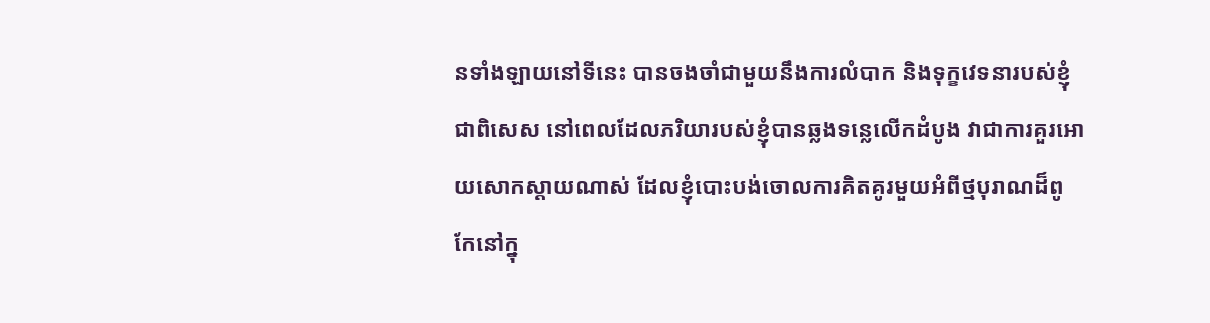នទាំងឡាយនៅទីនេះ បានចងចាំជាមួយនឹងការលំបាក និងទុក្ខវេទនារបស់ខ្ញុំ ជាពិសេស នៅពេលដែលភរិយារបស់ខ្ញុំបានឆ្លងទន្លេលើកដំបូង វាជាការគួរអោយសោកស្ដាយណាស់ ដែលខ្ញុំបោះបង់ចោលការគិតគូរមួយអំពីថ្មបុរាណដ៏ពូកែនៅក្នុ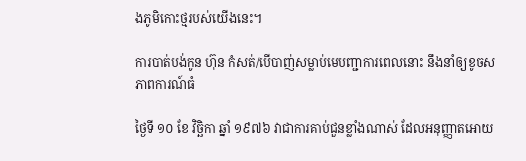ងភូមិកោះថ្មរបស់យើងនេះ។

ការបាត់បង់កូន ហ៊ុន កំសត់/បើបាញ់សម្លាប់មេបញ្ជាការពេលនោះ នឹងនាំឲ្យខូចសភាពការណ៍ធំ

ថ្ងៃទី ១០ ខែ វិច្ឆិកា ឆ្នាំ ១៩៧៦ វាជាការគាប់ជួនខ្លាំងណាស់ ដែលអនុញ្ញាតអោយ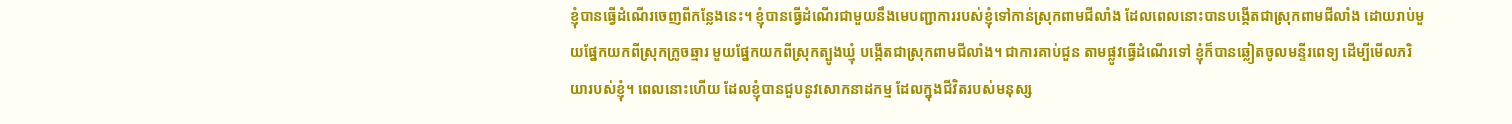ខ្ញុំបានធ្វើដំណើរចេញពីកន្លែងនេះ។ ខ្ញុំបានធ្វើដំណើរជាមួយនឹងមេបញ្ជាការរបស់ខ្ញុំទៅកាន់ស្រុកពាមជីលាំង ដែលពេលនោះបានបង្កើតជាស្រុកពាមជីលាំង ដោយរាប់មួយផ្នែកយកពីស្រុកក្រូចឆ្មារ មួយផ្នែកយកពីស្រុកត្បូងឃ្មុំ បង្កើតជាស្រុកពាមជីលាំង។ ជាការគាប់ជួន តាមផ្លូវធ្វើដំណើរទៅ ខ្ញុំក៏បានឆ្លៀតចូលមន្ទីរពេទ្យ ដើម្បីមើលភរិយារបស់ខ្ញុំ។ ពេលនោះហើយ ដែលខ្ញុំបានជួបនូវសោកនាដកម្ម ដែលក្នុងជីវិតរបស់មនុស្ស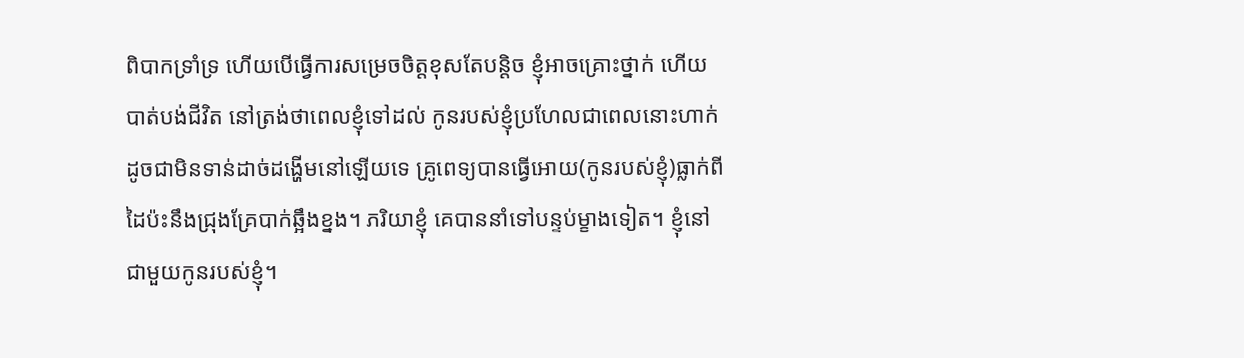ពិបាកទ្រាំទ្រ ហើយបើធ្វើការសម្រេចចិត្តខុសតែបន្តិច ខ្ញុំអាចគ្រោះថ្នាក់ ហើយបាត់បង់ជីវិត នៅត្រង់ថាពេលខ្ញុំទៅដល់ កូនរបស់ខ្ញុំប្រហែលជាពេលនោះហាក់ដូចជាមិនទាន់ដាច់ដង្ហើមនៅឡើយទេ គ្រូពេទ្យបានធ្វើអោយ(កូនរបស់ខ្ញុំ)ធ្លាក់ពីដៃប៉ះនឹងជ្រុងគ្រែបាក់ឆ្អឹងខ្នង។ ភរិយាខ្ញុំ គេបាននាំទៅបន្ទប់ម្ខាងទៀត។ ខ្ញុំនៅជាមួយកូនរបស់ខ្ញុំ។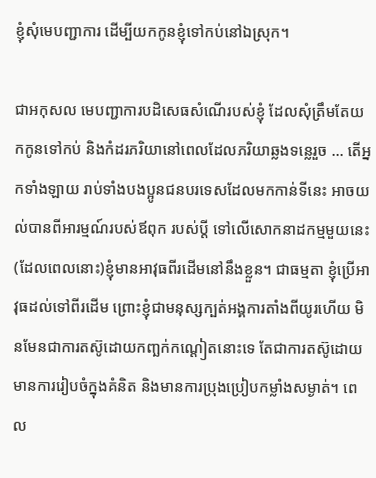ខ្ញុំសុំមេបញ្ជាការ ដើម្បីយកកូនខ្ញុំទៅកប់នៅឯស្រុក។

ជាអកុសល មេបញ្ជាការបដិសេធសំណើរបស់ខ្ញុំ ដែលសុំត្រឹមតែយកកូនទៅកប់ និងកំដរភរិយានៅពេលដែលភរិយាឆ្លងទន្លេរួច … តើអ្នកទាំងឡាយ រាប់ទាំងបងប្អូនជនបរទេសដែលមកកាន់ទីនេះ អាចយល់បានពីអារម្មណ៍របស់ឪពុក របស់ប្ដី ទៅលើសោកនាដកម្មមួយនេះ (ដែលពេលនោះ)ខ្ញុំមានអាវុធពីរដើមនៅនឹងខ្លួន។ ជាធម្មតា ខ្ញុំប្រើអាវុធដល់ទៅពីរដើម ព្រោះខ្ញុំជាមនុស្សក្បត់អង្គការតាំងពីយូរហើយ មិនមែនជាការតស៊ូដោយកញ្ឆក់កណ្ដៀតនោះទេ តែជាការតស៊ូដោយមានការរៀបចំក្នុងគំនិត និងមានការប្រុងប្រៀបកម្លាំងសម្ងាត់។ ពេល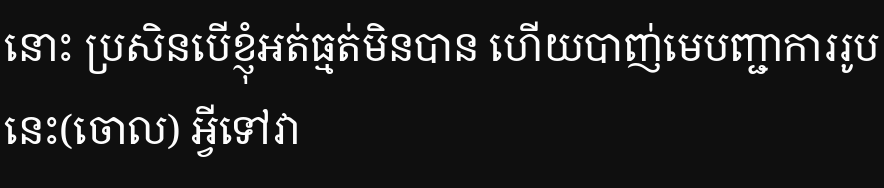នោះ ប្រសិនបើខ្ញុំអត់ធ្មត់មិនបាន ហើយបាញ់មេបញ្ជាការរូបនេះ(ចោល) អ្វីទៅវា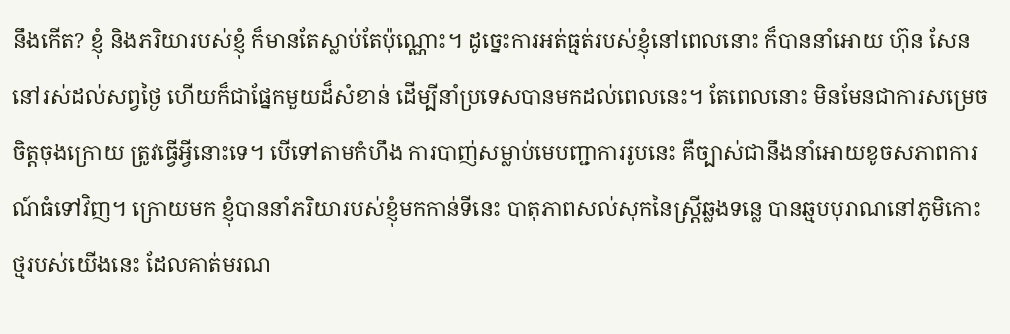នឹងកើត? ខ្ញុំ និងភរិយារបស់ខ្ញុំ ក៏មានតែស្លាប់តែប៉ុណ្ណោះ។ ដូច្នេះការអត់ធ្មត់របស់ខ្ញុំនៅពេលនោះ ក៏បាននាំអោយ ហ៊ុន សែន នៅរស់ដល់សព្វថ្ងៃ ហើយក៏ជាផ្នែកមួយដ៏សំខាន់ ដើម្បីនាំប្រទេសបានមកដល់ពេលនេះ។ តែពេលនោះ មិនមែនជាការសម្រេចចិត្តចុងក្រោយ ត្រូវធ្វើអ្វីនោះទេ។ បើទៅតាមកំហឹង ការបាញ់សម្លាប់មេបញ្ជាការរូបនេះ គឺច្បាស់ជានឹងនាំអោយខូចសភាពការណ៍ធំទៅវិញ។ ក្រោយមក ខ្ញុំបាននាំភរិយារបស់ខ្ញុំមកកាន់ទីនេះ បាតុភាពសល់សុកនៃស្រ្តីឆ្លងទន្លេ បានឆ្មបបុរាណនៅភូមិកោះថ្មរបស់យើងនេះ ដែលគាត់មរណ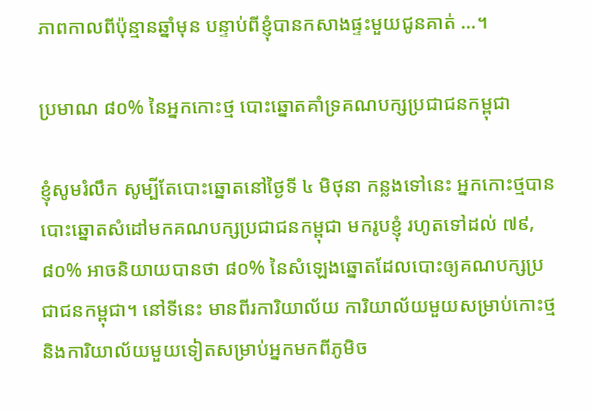ភាពកាលពីប៉ុន្មានឆ្នាំមុន បន្ទាប់ពីខ្ញុំបានកសាងផ្ទះមួយជូនគាត់ …។

ប្រមាណ ៨០% នៃអ្នកកោះថ្ម បោះឆ្នោតគាំទ្រគណបក្សប្រជាជនកម្ពុជា

ខ្ញុំសូមរំលឹក សូម្បីតែបោះឆ្នោតនៅថ្ងៃទី ៤ មិថុនា កន្លងទៅនេះ អ្នកកោះថ្មបានបោះឆ្នោតសំដៅមកគណបក្សប្រជាជនកម្ពុជា មករូបខ្ញុំ រហូតទៅដល់ ៧៩,៨០% អាចនិយាយបានថា ៨០% នៃសំឡេងឆ្នោតដែលបោះឲ្យគណបក្សប្រជាជនកម្ពុជា។ នៅទីនេះ មានពីរការិយាល័យ ការិយាល័យមួយសម្រាប់កោះថ្ម និងការិយាល័យមួយទៀតសម្រាប់អ្នកមកពីភូមិច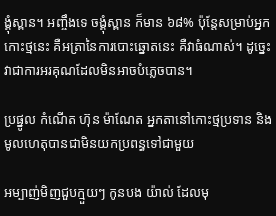ង្គុំស្ពាន។ អញ្ចឹងទេ ចង្គុំស្ពាន ក៏មាន ៦៨% ប៉ុន្តែសម្រាប់អ្នកកោះថ្មនេះ គឺអត្រានៃការបោះឆ្នោតនេះ គឺវាធំណាស់។ ដូច្នេះ វាជាការអរគុណដែលមិនអាចបំភ្លេចបាន។

ប្រផ្នូល កំណើត ហ៊ុន ម៉ាណែត អ្នកតានៅកោះថ្មប្រទាន និងមូលហេតុបានជាមិនយកប្រពន្ធទៅជាមួយ

អម្បាញ់មិញជួបក្មួយៗ កូនបង យ៉ាល់ ដែលមុ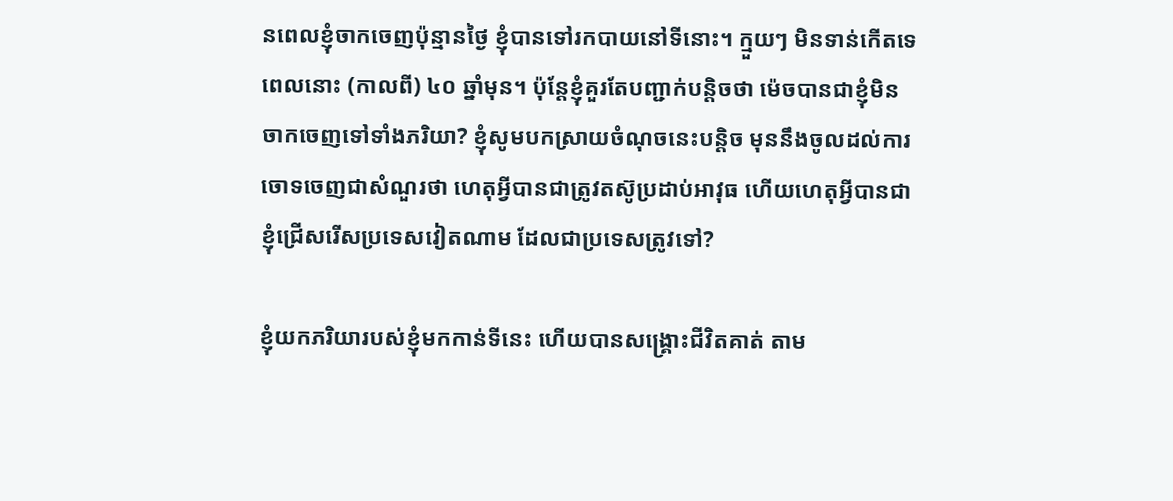នពេលខ្ញុំចាកចេញប៉ុន្មានថ្ងៃ ខ្ញុំបានទៅរកបាយនៅទីនោះ។ ក្មួយៗ មិនទាន់កើតទេពេលនោះ (កាលពី) ៤០ ឆ្នាំមុន។ ប៉ុន្តែខ្ញុំគួរតែបញ្ជាក់បន្ដិចថា ម៉េចបានជាខ្ញុំមិនចាកចេញទៅទាំងភរិយា? ខ្ញុំសូមបកស្រាយចំណុចនេះបន្ដិច មុននឹងចូលដល់ការចោទចេញជាសំណួរថា ហេតុអ្វីបានជាត្រូវតស៊ូប្រដាប់អាវុធ ហើយហេតុអ្វីបានជាខ្ញុំជ្រើសរើសប្រទេសវៀតណាម ដែលជាប្រទេសត្រូវទៅ?

ខ្ញុំយកភរិយារបស់ខ្ញុំមកកាន់ទីនេះ ហើយបានសង្រ្គោះជីវិតគាត់ តាម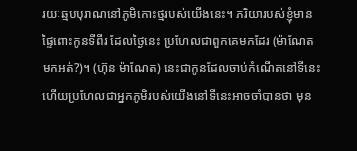រយៈឆ្មបបុរាណនៅភូមិកោះថ្មរបស់យើងនេះ។ ភរិយារបស់ខ្ញុំមានផ្ទៃពោះកូនទីពីរ ដែលថ្ងៃនេះ ប្រហែលជាពួកគេមកដែរ (ម៉ាណែត មកអត់?)។ (ហ៊ុន ម៉ាណែត) នេះជាកូនដែលចាប់កំណើតនៅទីនេះ ហើយប្រហែលជាអ្នកភូមិរបស់យើងនៅទីនេះអាចចាំបានថា មុន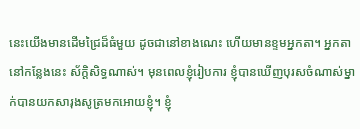នេះយើងមានដើមជ្រៃដ៏ធំមួយ ដូចជានៅខាងណេះ ហើយមានខ្ទមអ្នកតា។ អ្នកតានៅកន្លែងនេះ ស័ក្តិសិទ្ធណាស់។ មុនពេលខ្ញុំរៀបការ ខ្ញុំបានឃើញបុរសចំណាស់ម្នាក់បានយកសារុងសូត្រមកអោយខ្ញុំ។ ខ្ញុំ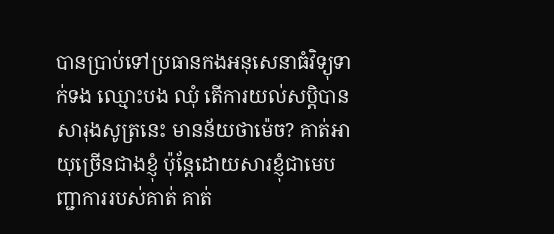បានប្រាប់ទៅប្រធានកងអនុសេនាធំវិទ្យុទាក់ទង ឈ្មោះបង ឈុំ តើការយល់សប្ដិបានសារុងសូត្រនេះ មានន័យថាម៉េច? គាត់អាយុច្រើនជាងខ្ញុំ ប៉ុន្តែដោយសារខ្ញុំជាមេបញ្ជាការរបស់គាត់ គាត់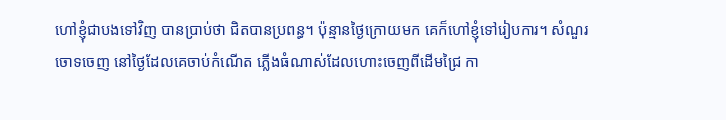ហៅខ្ញុំជាបងទៅវិញ បានប្រាប់ថា ជិតបានប្រពន្ធ។ ប៉ុន្មានថ្ងៃក្រោយមក គេក៏ហៅខ្ញុំទៅរៀបការ។ សំណួរចោទចេញ នៅថ្ងៃដែលគេចាប់កំណើត ភ្លើងធំណាស់ដែលហោះចេញពីដើមជ្រៃ កា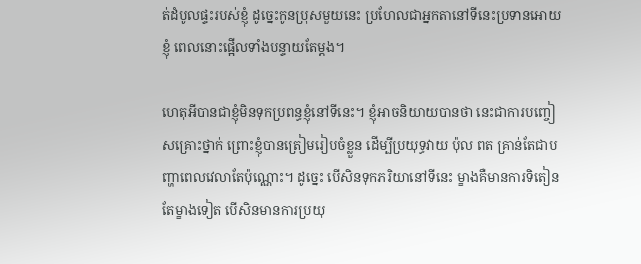ត់ដំបូលផ្ទះរបស់ខ្ញុំ ដូច្នេះកូនប្រុសមួយនេះ ប្រហែលជាអ្នកតានៅទីនេះប្រទានអោយខ្ញុំ ពេលនោះផ្អើលទាំងបន្ទាយតែម្ដង។

ហេតុអីបានជាខ្ញុំមិនទុកប្រពន្ធខ្ញុំនៅទីនេះ។ ខ្ញុំអាចនិយាយបានថា នេះជាការបញ្ចៀសគ្រោះថ្នាក់ ព្រោះខ្ញុំបានត្រៀមរៀបចំខ្លួន ដើម្បីប្រយុទ្ធវាយ ប៉ុល ពត គ្រាន់តែជាបញ្ហាពេលវេលាតែប៉ុណ្ណោះ។ ដូច្នេះ បើសិនទុកភរិយានៅទីនេះ ម្ខាងគឺមានការទិតៀន តែម្ខាងទៀត បើសិនមានការប្រយុ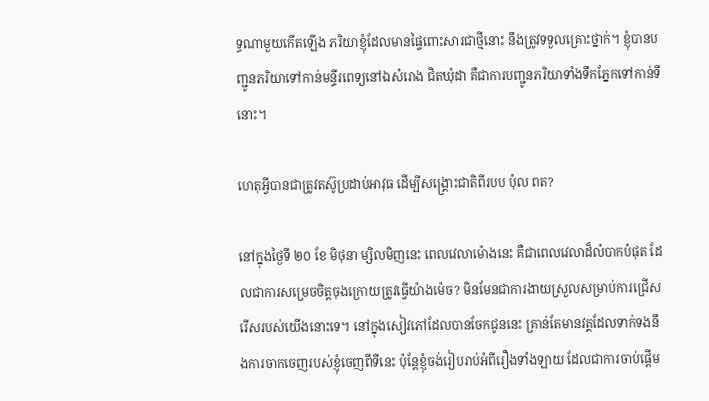ទ្ធណាមួយកើតឡើង ភរិយាខ្ញុំដែលមានផ្ទៃពោះសារជាថ្មីនោះ នឹងត្រូវទទួលគ្រោះថ្នាក់។ ខ្ញុំបានបញ្ជូនភរិយាទៅកាន់មន្ទីរពេទ្យនៅឯសំរោង ជិតឃុំដា គឺជាការបញ្ជូនភរិយាទាំងទឹកភ្នែកទៅកាន់ទីនោះ។

ហេតុអ្វីបានជាត្រូវតស៊ូប្រដាប់អាវុធ ដើម្បីសង្គ្រោះជាតិពីរបប ប៉ុល ពត?

នៅក្នុងថ្ងៃទី ២០ ខែ មិថុនា ម្សិលមិញនេះ ពេលវេលាម៉ោងនេះ គឺជាពេលវេលាដ៏លំបាកបំផុត ដែលជាការសម្រេចចិត្តចុងក្រោយត្រូវធ្វើយ៉ាងម៉េច? មិនមែនជាការងាយស្រួលសម្រាប់ការជ្រើសរើសរបស់យើងនោះទេ។ នៅក្នុងសៀវភៅដែលបានចែកជូននេះ គា្រន់តែមានវគ្គដែលទាក់ទងនឹងការចាកចេញរបស់ខ្ញុំចេញពីទីនេះ ប៉ុន្តែខ្ញុំចង់រៀបរាប់អំពីរឿងទាំងឡាយ ដែលជាការចាប់ផ្ដើម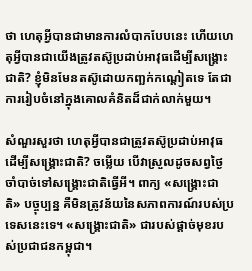ថា ហេតុអ្វីបានជាមានការលំបាកបែបនេះ ហើយហេតុអ្វីបានជាយើងត្រូវតស៊ូប្រដាប់អាវុធដើម្បីសង្រ្គោះជាតិ? ខ្ញុំមិនមែនតស៊ូដោយកញ្ឆក់កណ្ដៀតទេ តែជាការរៀបចំនៅក្នុងគោលគំនិតដ៏ជាក់លាក់មួយ។

សំណួរសួរថា ហេតុអ្វីបានជាត្រូវតស៊ូប្រដាប់អាវុធ ដើម្បីសង្រ្គោះជាតិ? ចម្លើយ បើវាស្រួលដូចសព្វថ្ងៃ ចាំបាច់ទៅសង្រ្គោះជាតិធ្វើអី។ ពាក្យ «សង្រ្គោះជាតិ» បច្ចុប្បន្ន គឺមិនត្រូវន័យនៃសភាពការណ៍របស់ប្រទេសនេះទេ។ «សង្រ្គោះជាតិ» ជារបស់ផ្ដាច់មុខរបស់ប្រជាជនកម្ពុជា។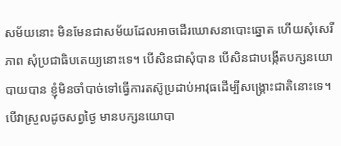សម័យនោះ មិនមែនជាសម័យដែលអាចដើរឃោសនាបោះឆ្នោត ហើយសុំសេរីភាព សុំប្រជាធិបតេយ្យនោះទេ។ បើសិនជាសុំបាន បើសិនជាបង្កើតបក្សនយោបាយបាន ខ្ញុំមិនចាំបាច់ទៅធ្វើការតស៊ូប្រដាប់អាវុធដើម្បីសង្រ្គោះជាតិនោះទេ។ បើវាស្រួលដូចសព្វថ្ងៃ មានបក្សនយោបា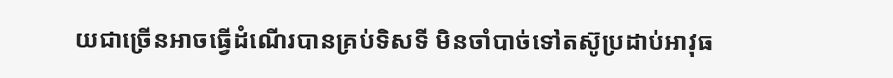យជាច្រើនអាចធ្វើដំណើរបានគ្រប់ទិសទី មិនចាំបាច់ទៅតស៊ូប្រដាប់អាវុធ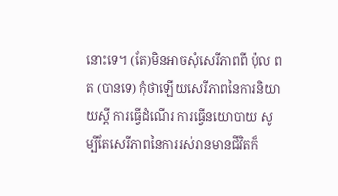នោះទេ។ (តែ)មិនអាចសុំសេរីភាពពី ប៉ុល ពត (បានទេ) កុំថាឡើយសេរីភាពនៃការនិយាយស្ដី ការធ្វើដំណើរ ការធ្វើនយោបាយ សូម្បីតែសេរីភាពនៃការរស់រានមានជីវិតក៏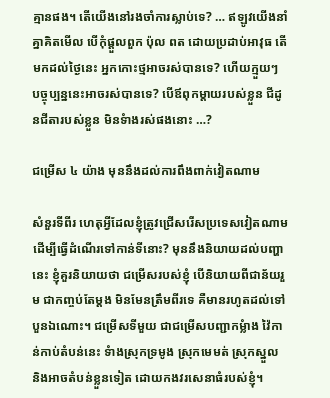គ្មានផង។ តើយើងនៅរងចាំការស្លាប់ទេ? … ឥឡូវយើងនាំគ្នាគិតមើល បើកុំផ្តួលពួក ប៉ុល ពត ដោយប្រដាប់អាវុធ តើមកដល់ថ្ងៃនេះ អ្នកកោះថ្មអាចរស់បានទេ? ហើយក្មួយៗ បច្ចុប្បន្ននេះអាចរស់បានទេ? បើឪពុកម្តាយរបស់ខ្លួន ជីដូនជីតារបស់ខ្លួន មិនទំាងរស់ផងនោះ …?

ជម្រើស ៤ យ៉ាង មុននឹងដល់ការពឹងពាក់វៀតណាម

សំនួរទីពីរ ហេតុអ្វីដែលខ្ញុំត្រូវជ្រើសរើសប្រទេសវៀតណាម ដើម្បីធ្វើដំណើរទៅកាន់ទីនោះ? មុននឹងនិយាយដល់បញ្ហានេះ ខ្ញុំគួរនិយាយថា ជម្រើសរបស់ខ្ញុំ បើនិយាយពីជាន័យរួម ជាកញ្ចប់តែម្តង មិនមែនត្រឹមពីរទេ គឺមានរហូតដល់ទៅបួនឯណោះ។ ជម្រើសទីមួយ ជាជម្រើសបញ្ជាកម្លំាង វ៉ៃកាន់កាប់តំបន់នេះ ទំាងស្រុកទ្រមូង ស្រុកមេមត់ ស្រុកស្នួល និងអាចតំបន់ខ្លួនទៀត ដោយកងវរសេនាធំរបស់ខ្ញុំ។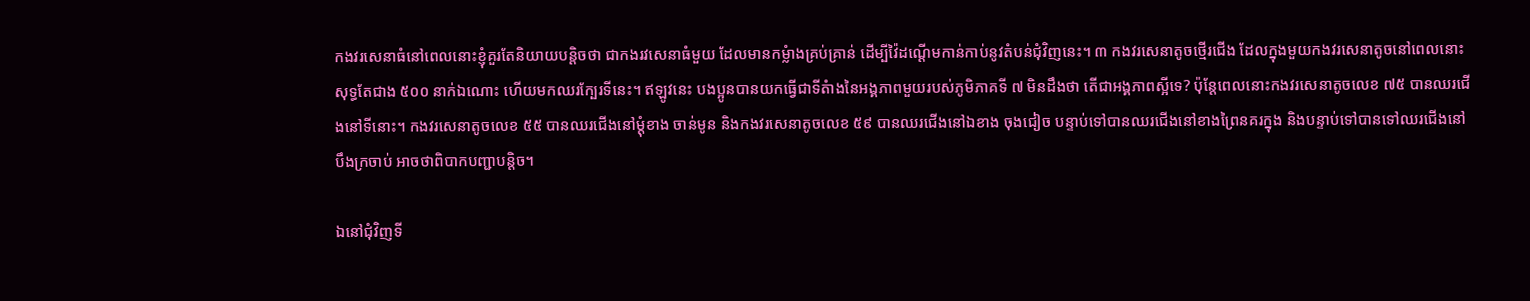កងវរសេនាធំនៅពេលនោះខ្ញុំគួរតែនិយាយបន្តិចថា ជាកងរវសេនាធំមួយ ដែលមានកម្លំាងគ្រប់គ្រាន់ ដើម្បីវ៉ៃដណ្តើមកាន់កាប់នូវតំបន់ជុំវិញនេះ។ ៣ កងវរសេនាតូចថ្មើរជើង ដែលក្នុងមួយកងវរសេនាតូចនៅពេលនោះសុទ្ធតែជាង ៥០០ នាក់ឯណោះ ហើយមកឈរក្បែរទីនេះ។ ឥឡូវនេះ បងប្អូនបានយកធ្វើជាទីតំាងនៃអង្គភាពមួយរបស់ភូមិភាគទី ៧ មិនដឹងថា តើជាអង្គភាពស្អីទេ? ប៉ុន្តែពេលនោះកងវរសេនាតូចលេខ ៧៥ បានឈរជើងនៅទីនោះ។ កងវរសេនាតូចលេខ ៥៥ បានឈរជើងនៅម្តុំខាង ចាន់មូន និងកងវរសេនាតូចលេខ ៥៩ បានឈរជើងនៅឯខាង ចុងជៀច បន្ទាប់ទៅបានឈរជើងនៅខាងព្រៃនគរក្នុង និងបន្ទាប់ទៅបានទៅឈរជើងនៅ បឹងក្រចាប់ អាចថាពិបាកបញ្ជាបន្តិច។

ឯនៅជុំវិញទី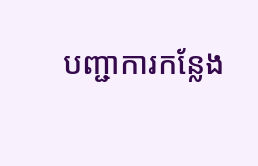បញ្ជាការកន្លែង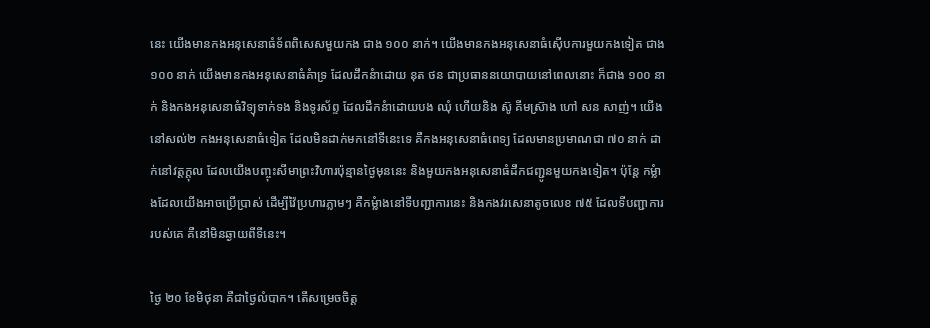នេះ យើងមានកងអនុសេនាធំទ័ពពិសេសមួយកង ជាង ១០០ នាក់។ យើងមានកងអនុសេនាធំស៊ើបការមួយកងទៀត ជាង ១០០ នាក់ យើងមានកងអនុសេនាធំគំាទ្រ ដែលដឹកនំាដោយ នុត ថន ជាប្រធាននយោបាយនៅពេលនោះ ក៏ជាង ១០០ នាក់ និងកងអនុសេនាធំវិទ្យុទាក់ទង និងទូរស័ព្ទ ដែលដឹកនំាដោយបង ឈុំ ហើយនិង ស៊ូ គីមស្រ៊ាង ហៅ សន សាញ់។ យើងនៅសល់២ កងអនុសេនាធំទៀត ដែលមិនដាក់មកនៅទីនេះទេ គឺកងអនុសេនាធំពេទ្យ ដែលមានប្រមាណជា ៧០ នាក់ ដាក់នៅវត្តក្តុល ដែលយើងបញ្ចុះសីមាព្រះវិហារប៉ុន្មានថ្ងៃមុននេះ និងមួយកងអនុសេនាធំដឹកជញ្ជូនមួយកងទៀត។ ប៉ុន្តែ កម្លំាងដែលយើងអាចប្រើប្រាស់ ដើម្បីវ៉ៃប្រហារភ្លាមៗ គឺកម្លំាងនៅទីបញ្ជាការនេះ និងកងវរសេនាតូចលេខ ៧៥ ដែលទីបញ្ជាការរបស់គេ គឺនៅមិនឆ្ងាយពីទីនេះ។

ថ្ងៃ ២០ ខែមិថុនា គឺជាថ្ងៃលំបាក។ តើសម្រេចចិត្ត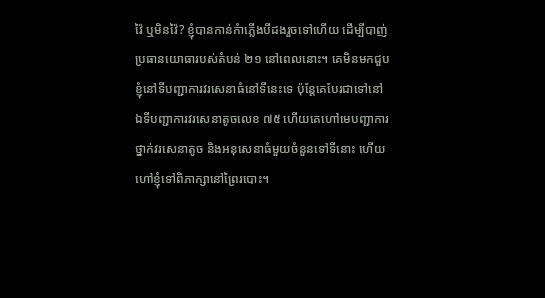វ៉ៃ ឬមិនវ៉ៃ? ខ្ញុំបានកាន់កំាភ្លើងបីដងរួចទៅហើយ ដើម្បីបាញ់ប្រធានយោធារបស់តំបន់ ២១ នៅពេលនោះ។ គេមិនមកជួបខ្ញុំនៅទីបញ្ជាការវរសេនាធំនៅទីនេះទេ ប៉ុន្តែគេបែរជាទៅនៅឯទីបញ្ជាការវរសេនាតូចលេខ ៧៥ ហើយគេហៅមេបញ្ជាការថ្នាក់វរសេនាតូច និងអនុសេនាធំមួយចំនួនទៅទីនោះ ហើយហៅខ្ញុំទៅពិភាក្សានៅព្រៃរបោះ។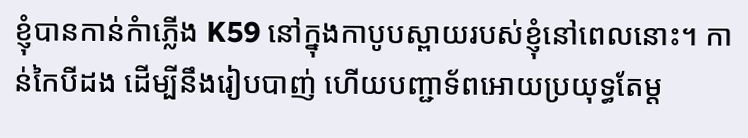ខ្ញុំបានកាន់កំាភ្លើង K59 នៅក្នុងកាបូបស្ពាយរបស់ខ្ញុំនៅពេលនោះ។ កាន់កៃបីដង ដើម្បីនឹងរៀបបាញ់ ហើយបញ្ជាទ័ពអោយប្រយុទ្ធតែម្ត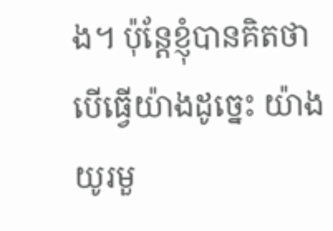ង។ ប៉ុន្តែខ្ញុំបានគិតថា បើធ្វើយ៉ាងដូច្នេះ យ៉ាងយូរមួ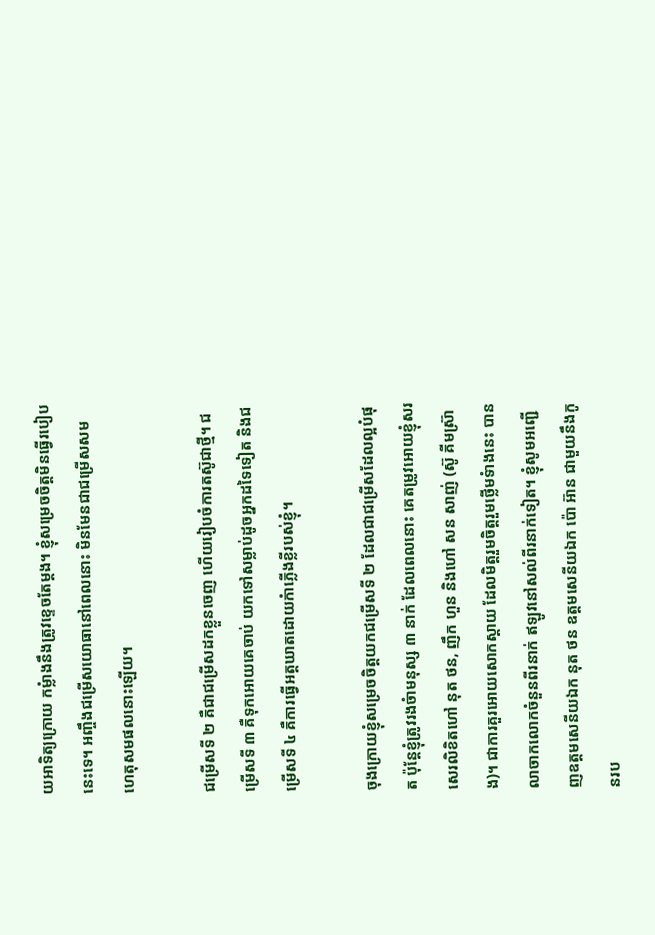យអាទិត្យក្រោយ កម្លំាងនឹងត្រូវខ្ទេចតែម្តង។ ខ្ញុំសម្រេចចិត្តមិនធ្វើរបៀបនេះទេ។ អញ្ចឹងជម្រើសយោធានៅពេលនោះ មិនមែនជាជម្រើសសមហេតុសមផលនោះឡើយ។

ជម្រើសទី ២ គឺជាជម្រើសដកខ្លួនចេញ ហើយរៀបចំការតស៊ូជាថ្មី។ ជម្រើសទី ៣ គឺទុកអោយគេចាប់ យកទៅសម្លាប់ដូចអ្នកដទៃទៀត និងជម្រើសទី ៤ គឺការធ្វើអត្តឃាតដោយកំាភ្លើងខ្លីរបស់ខ្ញុំ។

ចុងក្រោយខ្ញុំសម្រេចចិត្តយកជម្រើសទី ២ ដែលជាជម្រើសដែលល្អបំផុត ប៉ុន្តែខ្ញុំត្រូវរងចំាមនុស្ស ៣ នាក់ ដែលពេលនោះ គេតម្រូវអោយខ្ញុំសរសេរលិខិតហៅ នុត ថន, ញឹក ហួន និងហៅ សន សាញ់ (ស៊ូ គីមស្រ៊ាង)។ ជាការគួរអោយសោកស្តាយ ដែលមិត្តរួមចិត្តរួមថ្លើមទំាងនេះ បានលាចាកលោកចំនួនពីរនាក់ ឥឡូវនៅសល់ពីរនាក់ទៀត។ ខ្ញុំសូមអញ្ជើញឧត្តមសេនីយឯក នុត ថន ឧត្តមសេនីយឯក ប៉ោ អ៊ាន ជាមួយនឹងកូនរប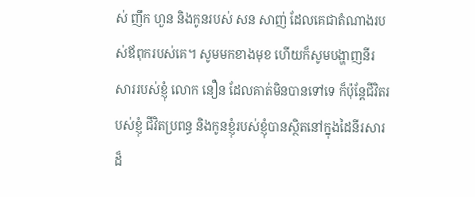ស់ ញឹក ហួន និងកូនរបស់ សន សាញ់ ដែលគេជាតំណាងរបស់ឪពុករបស់គេ។ សូមមកខាងមុខ ហើយក៏សូមបង្ហាញនីរសាររបស់ខ្ញុំ លោក នឿន ដែលគាត់មិនបានទៅទេ ក៏ប៉ុន្តែជីវិតរបស់ខ្ញុំ ជីវិតប្រពន្ធ និងកូនខ្ញុំរបស់ខ្ញុំបានស្ថិតនៅក្នុងដៃនីរសារដ៏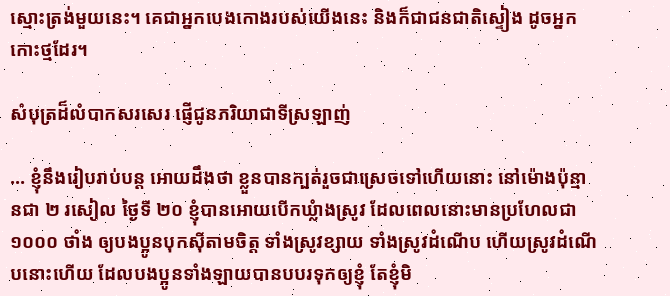ស្មោះត្រង់មួយនេះ។ គេជាអ្នកបេងកោងរបស់យើងនេះ និងក៏ជាជនជាតិស្ទៀង ដូចអ្នកកោះថ្មដែរ។

សំបុត្រដ៏លំបាកសរសេរ ផ្ញើជូនភរិយាជាទីស្រឡាញ់

… ខ្ញុំនឹងរៀបរាប់បន្ត អោយដឹងថា ខ្លួនបានក្បត់រួចជាស្រេចទៅហើយនោះ នៅម៉ោងប៉ុន្មានជា ២ រសៀល ថ្ងៃទី ២០ ខ្ញុំបានអោយបើកឃ្លំាងស្រូវ ដែលពេលនោះមានប្រហែលជា ១០០០ ថាំង ឲ្យបងប្អូនបុកស៊ីតាមចិត្ត ទាំងស្រូវខ្សាយ ទាំងស្រូវដំណើប ហើយស្រូវដំណើបនោះហើយ ដែលបងប្អូនទាំងឡាយបានបបរទុកឲ្យខ្ញុំ តែខ្ញុំមិ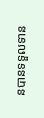នបានទទួលទាន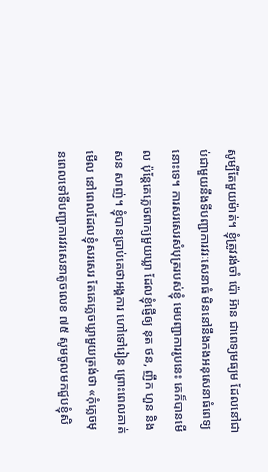សូម្បីតែមួយម៉ាត់។ ខ្ញុំត្រូវរង់ចាំ ប៉ោ អ៊ាន ជាពេទ្យមធ្យម ដែលនៅជាប់ជាមួយនឹងទីបញ្ជាការវរៈសេនាធំ មិននៅនឹងកងអនុសេនាធំពេទ្យនោះទេ។ ការសរសេរសំបុត្ររបស់ខ្ញុំ មេបញ្ជាការរូបនេះ គេក៏បានមើល ប៉ុន្តែគេភ្លេចពាក្យមួយឃ្លា ដែលខ្ញុំផ្ញើឲ្យ នុត ថន, ញឹក ហួន និង សន សាញ់។ ខ្ញុំបានប្រាប់គេថាអង្គការ ហៅទៅរៀន ព្រោះពេលគាត់មើល នៅពេលដែលខ្ញុំសរសេរ តែគេភ្លេចឃ្លាមួយត្រង់ថា «កុំភ្លេចមុនពេលទៅទីបញ្ជាការវរសេនាតូចលេខ ៧៥ សូមចូលមកជួបខ្ញុំសិ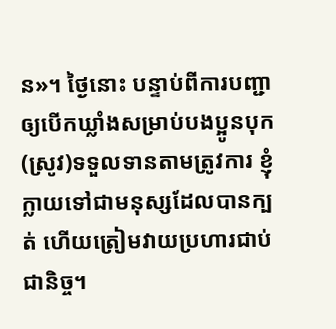ន»។ ថ្ងៃនោះ បន្ទាប់ពីការបញ្ជា ឲ្យបើកឃ្លាំងសម្រាប់បងប្អូនបុក(ស្រូវ)ទទួលទានតាមត្រូវការ ខ្ញុំក្លាយទៅជាមនុស្សដែលបានក្បត់ ហើយត្រៀមវាយប្រហារជាប់ជានិច្ច។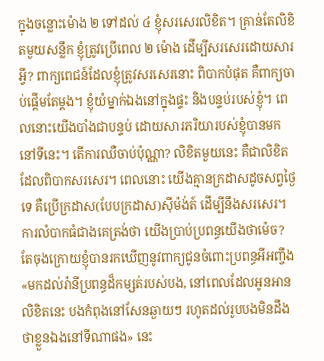ក្នុងចន្លោះម៉ោង ២ ទៅដល់ ៤ ខ្ញុំសរសេរលិខិត។ គ្រាន់តែលិខិតមួយសន្លឹក ខ្ញុំត្រូវប្រើពេល ២ ម៉ោង ដើម្បីសរសេរដោយសារអ្វី? ពាក្យពេជន៍ដែលខ្ញុំត្រូវសរសេរនោះ ពិបាកបំផុត គឺពាក្យចាប់ផ្តើមតែម្តង។ ខ្ញុំយំម្នាក់ឯងនៅក្នុងផ្ទះ និងបន្ទប់របស់ខ្ញុំ។ ពេលនោះយើងបាំងជាបន្ទប់ ដោយសារភរិយារបស់ខ្ញុំបានមកនៅទីនេះ។ តើការឈឺចាប់ប៉ុណ្ណា? លិខិតមួយនេះ គឺជាលិខិតដែលពិបាកសរសេរ។ ពេលនោះ យើងគ្មានក្រដាសដូចសព្វថ្ងៃទេ គឺប្រើក្រដាស(បែបក្រដាស)ស៊ីម៉ង់ត៍ ដើម្បីនឹងសរសេរ។ ការលំបាកធំជាងគេត្រង់ថា យើងប្រាប់ប្រពន្ធយើងថាម៉េច? តែចុងក្រោយខ្ញុំបានរកឃើញនូវពាក្យជូនចំពោះប្រពន្ធអីអញ្ចឹង «មកដល់រ៉ានីប្រពន្ធដ៏កម្សត់របស់បង, នៅពេលដែលអូនអានលិខិតនេះ បងកំពុងនៅសែនឆ្ងាយៗ រហូតដល់រូបបងមិនដឹងថាខ្លួនឯងនៅទីណាផង» នេះ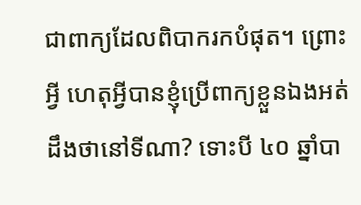ជាពាក្យដែលពិបាករកបំផុត។ ព្រោះអ្វី ហេតុអ្វីបានខ្ញុំប្រើពាក្យខ្លួនឯងអត់ ដឹងថានៅទីណា? ទោះបី ៤០ ឆ្នាំបា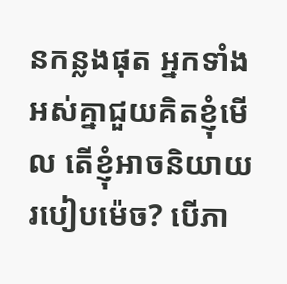នកន្លងផុត អ្នកទាំងអស់គ្នាជួយគិតខ្ញុំមើល តើខ្ញុំអាចនិយាយរបៀបម៉េច? បើភា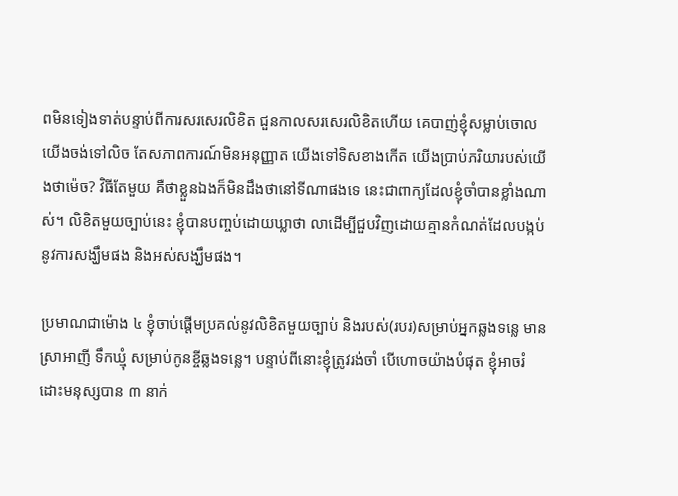ពមិនទៀងទាត់បន្ទាប់ពីការសរសេរលិខិត ជួនកាលសរសេរលិខិតហើយ គេបាញ់ខ្ញុំសម្លាប់ចោល យើងចង់ទៅលិច តែសភាពការណ៍មិនអនុញ្ញាត យើងទៅទិសខាងកើត យើងប្រាប់ភរិយារបស់យើងថាម៉េច? វិធីតែមួយ គឺថាខ្លួនឯងក៏មិនដឹងថានៅទីណាផងទេ នេះជាពាក្យដែលខ្ញុំចាំបានខ្លាំងណាស់។ លិខិតមួយច្បាប់នេះ ខ្ញុំបានបញ្ចប់ដោយឃ្លាថា លាដើម្បីជួបវិញដោយគ្មានកំណត់ដែលបង្កប់នូវការសង្ឃឹមផង និងអស់សង្ឃឹមផង។

ប្រមាណជាម៉ោង ៤ ខ្ញុំចាប់ផ្តើមប្រគល់នូវលិខិតមួយច្បាប់ និងរបស់(របរ)សម្រាប់អ្នកឆ្លងទន្លេ មានស្រាអាញី ទឹកឃ្មុំ សម្រាប់កូនខ្ចីឆ្លងទន្លេ។ បន្ទាប់ពីនោះខ្ញុំត្រូវរង់ចាំ បើហោចយ៉ាងបំផុត ខ្ញុំអាចរំដោះមនុស្សបាន ៣ នាក់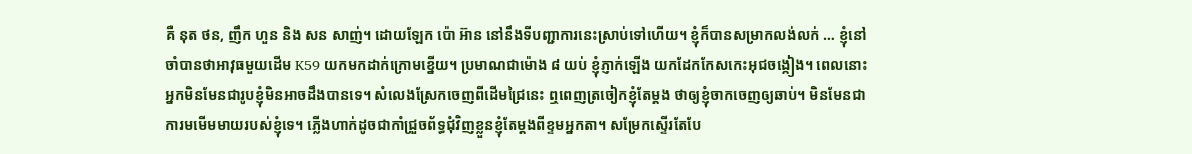គឺ នុត ថន, ញឹក ហួន និង សន សាញ់។ ដោយឡែក ប៉ោ អ៊ាន នៅនឹងទីបញ្ជាការនេះស្រាប់ទៅហើយ។ ខ្ញុំក៏បានសម្រាកលង់លក់ … ខ្ញុំនៅចាំបានថាអាវុធមួយដើម K59 យកមកដាក់ក្រោមខ្នើយ។ ប្រមាណជាម៉ោង ៨ យប់ ខ្ញុំភ្ញាក់ឡើង យកដែកកែសកេះអុជចង្កៀង។ ពេលនោះ អ្នកមិនមែនជារូបខ្ញុំមិនអាចដឹងបានទេ។ សំលេងស្រែកចេញពីដើមជ្រៃនេះ ឮពេញត្រចៀកខ្ញុំតែម្តង ថាឲ្យខ្ញុំចាកចេញឲ្យឆាប់។ មិនមែនជាការមមើមមាយរបស់ខ្ញុំទេ។ ភ្លើងហាក់ដូចជាកាំជ្រួចព័ទ្ធជុំវិញខ្លួនខ្ញុំតែម្តងពីខ្ទមអ្នកតា។ សម្រែកស្ទើរតែបែ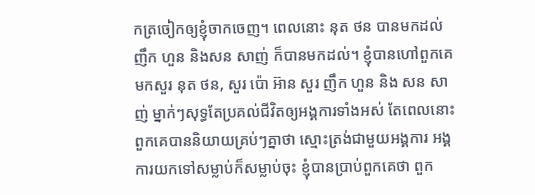កត្រចៀកឲ្យខ្ញុំចាកចេញ។ ពេលនោះ នុត ថន បានមកដល់ ញឹក ហួន និងសន សាញ់ ក៏បានមកដល់។ ខ្ញុំបានហៅពួកគេមកសួរ នុត ថន, សួរ ប៉ោ អ៊ាន សួរ ញឹក ហួន និង សន សាញ់ ម្នាក់ៗសុទ្ធតែប្រគល់ជីវិតឲ្យអង្គការទាំងអស់ តែពេលនោះ ពួកគេបាននិយាយគ្រប់ៗគ្នាថា ស្មោះត្រង់ជាមួយអង្គការ អង្គការយកទៅសម្លាប់ក៏សម្លាប់ចុះ ខ្ញុំបានប្រាប់ពួកគេថា ពួក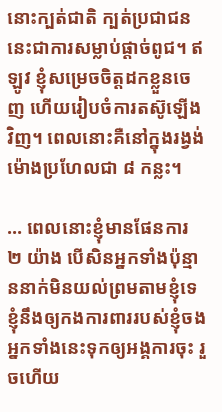នោះក្បត់ជាតិ ក្បត់ប្រជាជន នេះជាការសម្លាប់ផ្តាច់ពូជ។ ឥឡូវ ខ្ញុំសម្រេចចិត្តដកខ្លួនចេញ ហើយរៀបចំការតស៊ូឡើងវិញ។ ពេលនោះគឺនៅក្នុងរង្វង់ម៉ោងប្រហែលជា ៨ កន្លះ។

… ពេលនោះខ្ញុំមានផែនការ ២ យ៉ាង បើសិនអ្នកទាំងប៉ុន្មាននាក់មិនយល់ព្រមតាមខ្ញុំទេ ខ្ញុំនឹងឲ្យកងការពាររបស់ខ្ញុំចងអ្នកទាំងនេះទុកឲ្យអង្គការចុះ រួចហើយ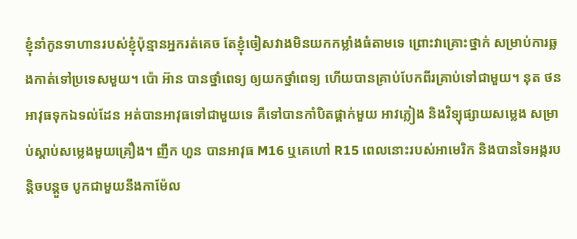ខ្ញុំនាំកូនទាហានរបស់ខ្ញុំប៉ុន្មានអ្នករត់គេច តែខ្ញុំចៀសវាងមិនយកកម្លាំងធំតាមទេ ព្រោះវាគ្រោះថ្នាក់ សម្រាប់ការឆ្លងកាត់ទៅប្រទេសមួយ។ ប៉ោ អ៊ាន បានថ្នាំពេទ្យ ឲ្យយកថ្នាំពេទ្យ ហើយបានគ្រាប់បែកពីរគ្រាប់ទៅជាមួយ។ នុត ថន អាវុធទុកឯទល់ដែន អត់បានអាវុធទៅជាមួយទេ គឺទៅបានកាំបិតផ្គាក់មួយ អាវភ្លៀង និងវិទ្យុផ្សាយសម្លេង សម្រាប់ស្តាប់សម្លេងមួយគ្រឿង។ ញឹក ហួន បានអាវុធ M16 ឬគេហៅ R15 ពេលនោះរបស់អាមេរិក និងបានទៃអង្ករបន្តិចបន្តួច បូកជាមួយនឹងកាម៉ែល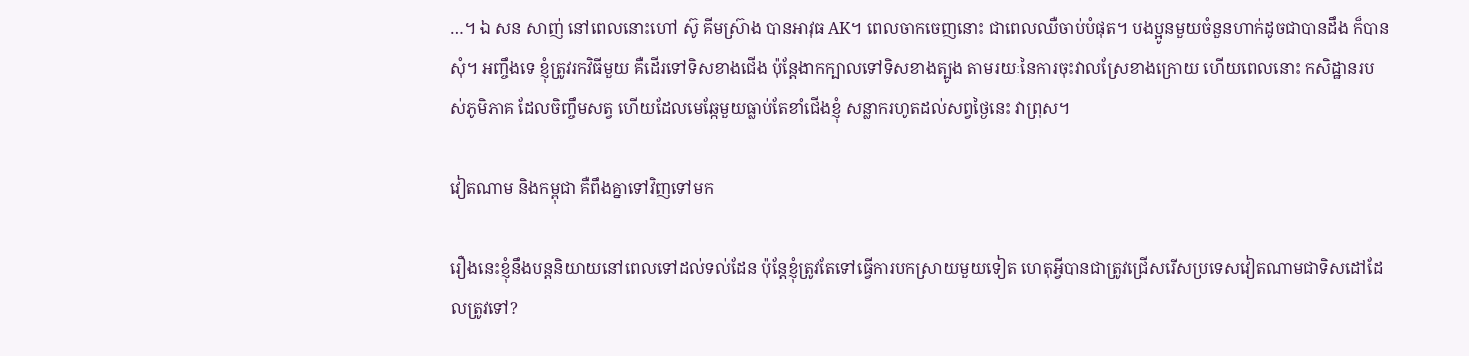…។ ឯ សន សាញ់ នៅពេលនោះហៅ ស៊ូ គីមស្រ៊ាង បានអាវុធ AK។ ពេលចាកចេញនោះ ជាពេលឈឺចាប់បំផុត។ បងប្អូនមួយចំនួនហាក់ដូចជាបានដឹង ក៏បានសុំ។ អញ្ចឹងទេ ខ្ញុំត្រូវរកវិធីមួយ គឺដើរទៅទិសខាងជើង ប៉ុន្តែងាកក្បាលទៅទិសខាងត្បូង តាមរយៈនៃការចុះវាលស្រែខាងក្រោយ ហើយពេលនោះ កសិដ្ឋានរបស់ភូមិភាគ ដែលចិញ្ចឹមសត្វ ហើយដែលមេឆ្កែមួយធ្លាប់តែខាំជើងខ្ញុំ សន្លាករហូតដល់សព្វថ្ងៃនេះ វាព្រុស។

វៀតណាម និងកម្ពុជា គឺពឹងគ្នាទៅវិញទៅមក

រឿងនេះខ្ញុំនឹងបន្តនិយាយនៅពេលទៅដល់ទល់ដែន ប៉ុន្តែខ្ញុំត្រូវតែទៅធ្វើការបកស្រាយមួយទៀត ហេតុអ្វីបានជាត្រូវជ្រើសរើសប្រទេសវៀតណាមជាទិសដៅដែលត្រូវទៅ?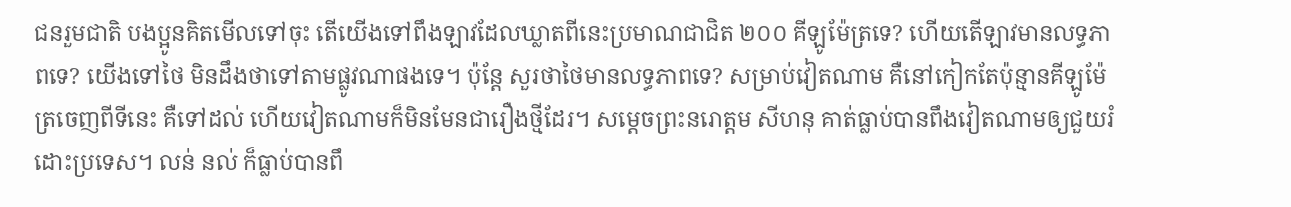ជនរួមជាតិ បងប្អូនគិតមើលទៅចុះ តើយើងទៅពឹងឡាវដែលឃ្លាតពីនេះប្រមាណជាជិត ២០០ គីឡូម៉ែត្រទេ? ហើយតើឡាវមានលទ្ធភាពទេ? យើងទៅថៃ មិនដឹងថាទៅតាមផ្លូវណាផងទេ។ ប៉ុន្តែ សួរថាថៃមានលទ្ធភាពទេ? សម្រាប់វៀតណាម គឺនៅកៀកតែប៉ុន្មានគីឡូម៉ែត្រចេញពីទីនេះ គឺទៅដល់ ហើយវៀតណាមក៏មិនមែនជារឿងថ្មីដែរ។ សម្តេចព្រះនរោត្តម សីហនុ គាត់ធ្លាប់បានពឹងវៀតណាមឲ្យជួយរំដោះប្រទេស។ លន់ នល់ ក៏ធ្លាប់បានពឹ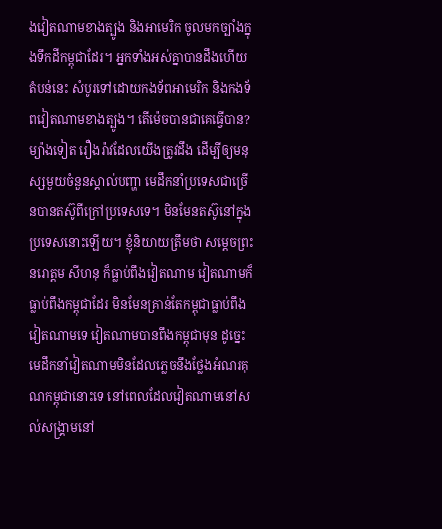ងវៀតណាមខាងត្បូង និងអាមេរិក ចូលមកច្បាំងក្នុងទឹកដីកម្ពុជាដែរ។ អ្នកទាំងអស់គ្នាបានដឹងហើយតំបន់នេះ សំបូរទៅដោយកងទ័ពអាមេរិក និងកងទ័ពវៀតណាមខាងត្បូង។ តើម៉េចបានជាគេធ្វើបាន? ម្យ៉ាងទៀត រឿងរ៉ាវដែលយើងត្រូវដឹង ដើម្បីឲ្យមនុស្សមួយចំនួនស្គាល់បញ្ហា មេដឹកនាំប្រទេសជាច្រើនបានតស៊ូពីក្រៅប្រទេសទេ។ មិនមែនតស៊ូនៅក្នុងប្រទេសនោះឡើយ។ ខ្ញុំនិយាយត្រឹមថា សម្តេចព្រះនរោត្តម សីហនុ ក៏ធ្លាប់ពឹងវៀតណាម វៀតណាមក៏ធ្លាប់ពឹងកម្ពុជាដែរ មិនមែនគ្រាន់តែកម្ពុជាធ្លាប់ពឹងវៀតណាមទេ វៀតណាមបានពឹងកម្ពុជាមុន ដូច្នេះមេដឹកនាំវៀតណាមមិនដែលភ្លេចនឹងថ្លែងអំណរគុណកម្ពុជានោះទេ នៅពេលដែលវៀតណាមនៅសល់សង្គ្រាមនៅ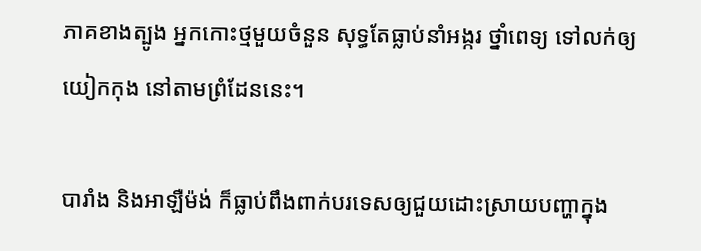ភាគខាងត្បូង អ្នកកោះថ្មមួយចំនួន សុទ្ធតែធ្លាប់នាំអង្ករ ថ្នាំពេទ្យ ទៅលក់ឲ្យយៀកកុង នៅតាមព្រំដែននេះ។

បារាំង និងអាឡឺម៉ង់ ក៏ធ្លាប់ពឹងពាក់បរទេសឲ្យជួយដោះស្រាយបញ្ហាក្នុង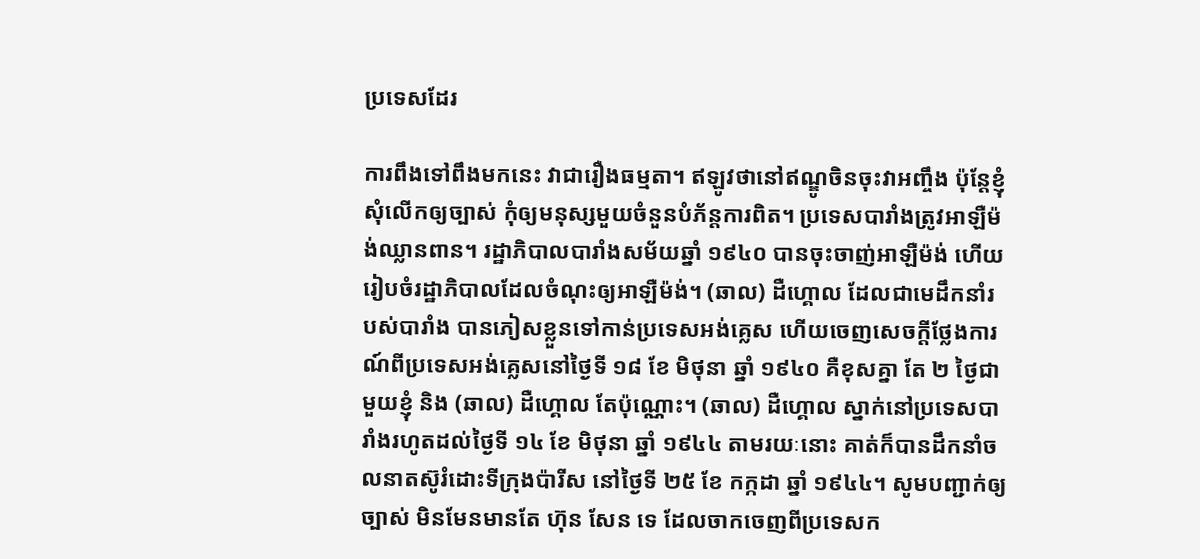ប្រទេសដែរ

ការពឹងទៅពឹងមកនេះ វាជារឿងធម្មតា។ ឥឡូវថានៅឥណ្ឌូចិនចុះវាអញ្ចឹង ប៉ុន្តែខ្ញុំសុំលើកឲ្យច្បាស់ កុំឲ្យមនុស្សមួយចំនួនបំភ័ន្តការពិត។ ប្រទេសបារាំងត្រូវអាឡឺម៉ង់ឈ្លានពាន។ រដ្ឋាភិបាលបារាំងសម័យឆ្នាំ ១៩៤០ បានចុះចាញ់អាឡឺម៉ង់ ហើយរៀបចំរដ្ឋាភិបាលដែលចំណុះឲ្យអាឡឺម៉ង់។ (ឆាល) ដឺហ្គោល ដែលជាមេដឹកនាំរបស់បារាំង បានភៀសខ្លួនទៅកាន់ប្រទេសអង់គ្លេស ហើយចេញសេចក្តីថ្លែងការណ៍ពីប្រទេសអង់គ្លេសនៅថ្ងៃទី ១៨ ខែ មិថុនា ឆ្នាំ ១៩៤០ គឺខុសគ្នា តែ ២ ថ្ងៃជាមួយខ្ញុំ និង (ឆាល) ដឺហ្គោល តែប៉ុណ្ណោះ។ (ឆាល) ដឺហ្គោល ស្នាក់នៅប្រទេសបារាំងរហូតដល់ថ្ងៃទី ១៤ ខែ មិថុនា ឆ្នាំ ១៩៤៤ តាមរយៈនោះ គាត់ក៏បានដឹកនាំចលនាតស៊ូរំដោះទីក្រុងប៉ារីស នៅថ្ងៃទី ២៥ ខែ កក្កដា ឆ្នាំ ១៩៤៤។ សូមបញ្ជាក់ឲ្យច្បាស់ មិនមែនមានតែ ហ៊ុន សែន ទេ ដែលចាកចេញពីប្រទេសក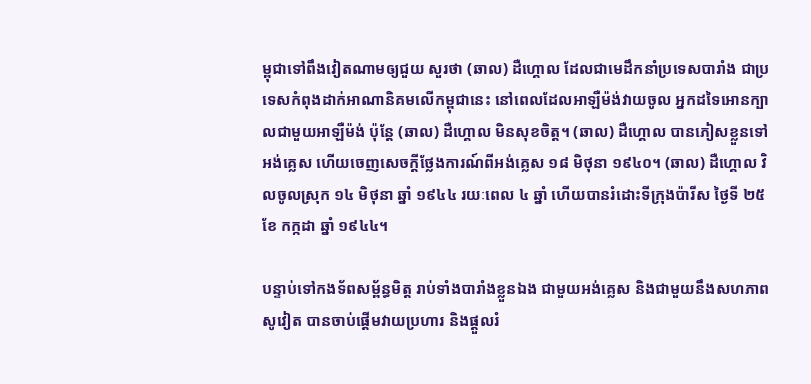ម្ពុជាទៅពឹងវៀតណាមឲ្យជួយ សួរថា (ឆាល) ដឺហ្គោល ដែលជាមេដឹកនាំប្រទេសបារាំង ជាប្រទេសកំពុងដាក់អាណានិគមលើកម្ពុជានេះ នៅពេលដែលអាឡឺម៉ង់វាយចូល អ្នកដទៃអោនក្បាលជាមួយអាឡឺម៉ង់ ប៉ុន្តែ (ឆាល) ដឺហ្គោល មិនសុខចិត្ត។ (ឆាល) ដឺហ្គោល បានភៀសខ្លួនទៅអង់គ្លេស ហើយចេញសេចក្តីថ្លែងការណ៍ពីអង់គ្លេស ១៨ មិថុនា ១៩៤០។ (ឆាល) ដឺហ្គោល វិលចូលស្រុក ១៤ មិថុនា ឆ្នាំ ១៩៤៤ រយៈពេល ៤ ឆ្នាំ ហើយបានរំដោះទីក្រុងប៉ារីស ថ្ងៃទី ២៥ ខែ កក្កដា ឆ្នាំ ១៩៤៤។

បន្ទាប់ទៅកងទ័ពសម្ព័ន្ធមិត្ត រាប់ទាំងបារាំងខ្លួនឯង ជាមួយអង់គ្លេស និងជាមួយនឹងសហភាពសូវៀត បានចាប់ផ្តើមវាយប្រហារ និងផ្តួលរំ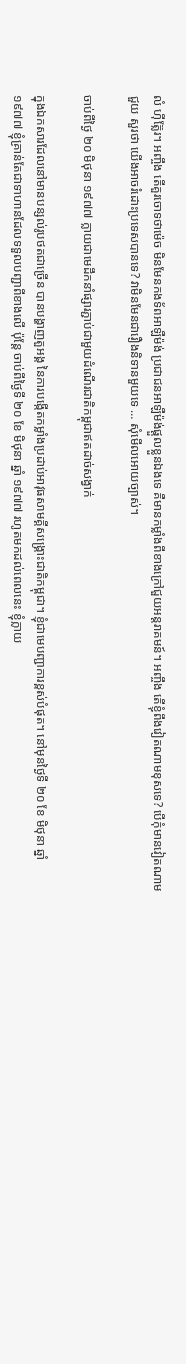លំ ហ៊ីត្ល៊ែរ។ អញ្ចឹង តើគួរចោទថាម៉េច មិនមែនកងទ័ពអាឡឺម៉ង់ ប្រជាជនអាឡឺម៉ង់ផ្តួលខ្លួនឯងទេ គឺមានកម្លាំងពីខាងក្រៅជួយអន្តរាគមន៍។ អញ្ចឹង តើខ្ញុំពឹងវៀតណាមខុសទេ? បើកុំមានវៀតណាមជួយ សួរថា យើងអាចរំដោះប្រទេសបានទេ? វាមិនមែនជារឿងនិទានមួយទេ … សុំមើលអោយច្បាស់។

ចាប់ពីថ្ងៃ ២០ មិថុនា ១៩៧៧ ក្លាយជាមេដឹកនាំផ្សារភ្ជាប់ជាមួយដំណើរជាតិកម្ពុជាឥតដាច់សង្វាក់

ក្នុងឯកសារដែលនៅមានបន្សល់រូបថតជាច្រើន បានបង្ហាញតួអង្គ នៃការបង្កើតកម្លាំងប្រដាប់អាវុធសាមគ្គីសង្គ្រោះជាតិកម្ពុជា។ ខ្ញុំជាមេបញ្ជាការខ្ពស់បំផុត។ នៅមុនថ្ងៃទី ២០ ខែ មិថុនា ឆ្នាំ ១៩៧៧ ខ្ញុំគ្រាន់តែជាទាហានដែលទទួលបញ្ជាពីខាងលើ ប៉ុន្តែ ចាប់ពីថ្ងៃទី ២០ ខែ មិថុនា ឆ្នាំ ១៩៧៧ រហូតមកដល់ពេលនេះ ខ្ញុំក្លាយ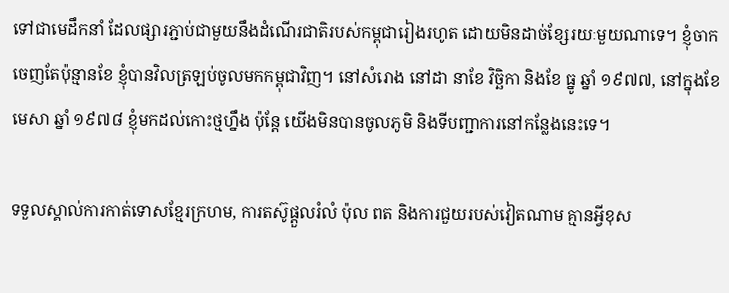ទៅជាមេដឹកនាំ ដែលផ្សារភ្ជាប់ជាមួយនឹងដំណើរជាតិរបស់កម្ពុជារៀងរហូត ដោយមិនដាច់ខ្សែរយៈមួយណាទេ។ ខ្ញុំចាកចេញតែប៉ុន្មានខែ ខ្ញុំបានវិលត្រឡប់ចូលមកកម្ពុជាវិញ។ នៅសំរោង នៅដា នាខែ វិច្ឆិកា និងខែ ធ្នូ ឆ្នាំ ១៩៧៧, នៅក្នុងខែ មេសា ឆ្នាំ ១៩៧៨ ខ្ញុំមកដល់កោះថ្មហ្នឹង ប៉ុន្តែ យើងមិនបានចូលភូមិ និងទីបញ្ជាការនៅកន្លែងនេះទេ។

ទទួលស្គាល់ការកាត់ទោសខ្មែរក្រហម, ការតស៊ូផ្តួលរំលំ ប៉ុល ពត និងការជួយរបស់វៀតណាម គ្មានអ្វីខុស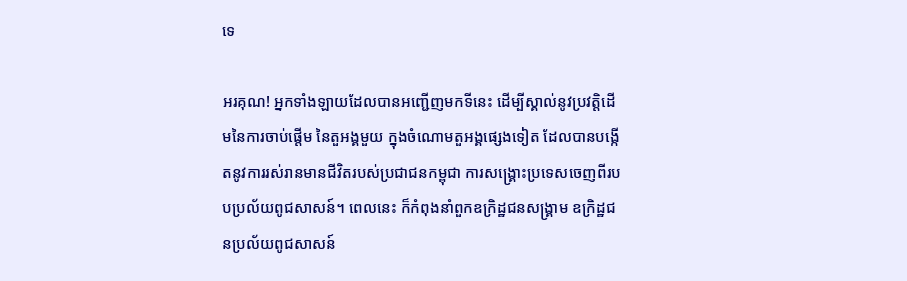ទេ

អរគុណ! អ្នកទាំងឡាយដែលបានអញ្ជើញមកទីនេះ ដើម្បីស្គាល់នូវប្រវត្តិដើមនៃការចាប់ផ្តើម នៃតួអង្គមួយ ក្នុងចំណោមតួអង្គផ្សេងទៀត ដែលបានបង្កើតនូវការរស់រានមានជីវិតរបស់ប្រជាជនកម្ពុជា ការសង្គ្រោះប្រទេសចេញពីរបបប្រល័យពូជសាសន៍។ ពេលនេះ ក៏កំពុងនាំពួកឧក្រិដ្ឋជនសង្គ្រាម ឧក្រិដ្ឋជនប្រល័យពូជសាសន៍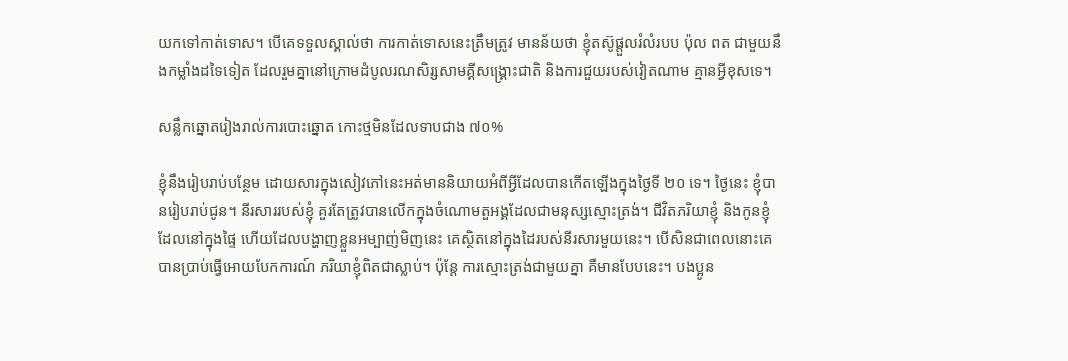យកទៅកាត់ទោស។ បើគេទទួលស្គាល់ថា ការកាត់ទោសនេះត្រឹមត្រូវ មានន័យថា ខ្ញុំតស៊ូផ្តួលរំលំរបប ប៉ុល ពត ជាមួយនឹងកម្លាំងដទៃទៀត ដែលរួមគ្នានៅក្រោមដំបូលរណសិរ្សសាមគ្គីសង្គ្រោះជាតិ និងការជួយរបស់វៀតណាម គ្មានអ្វីខុសទេ។

សន្លឹកឆ្នោតរៀងរាល់ការបោះឆ្នោត កោះថ្មមិនដែលទាបជាង ៧០%

ខ្ញុំនឹងរៀបរាប់បន្ថែម ដោយសារក្នុងសៀវភៅនេះអត់មាននិយាយអំពីអ្វីដែលបានកើតឡើងក្នុងថ្ងៃទី ២០ ទេ។ ថ្ងៃនេះ ខ្ញុំបានរៀបរាប់ជូន។ នីរសាររបស់ខ្ញុំ គួរតែត្រូវបានលើកក្នុងចំណោមតួអង្គដែលជាមនុស្សស្មោះត្រង់។ ជីវិតភរិយាខ្ញុំ និងកូនខ្ញុំ ដែលនៅក្នុងផ្ទៃ ហើយដែលបង្ហាញខ្លួនអម្បាញ់មិញនេះ គេស្ថិតនៅក្នុងដៃរបស់នីរសារមួយនេះ។ បើសិនជាពេលនោះគេបានប្រាប់ធ្វើអោយបែកការណ៍ ភរិយាខ្ញុំពិតជាស្លាប់។ ប៉ុន្តែ ការស្មោះត្រង់ជាមួយគ្នា គឺមានបែបនេះ។ បងប្អូន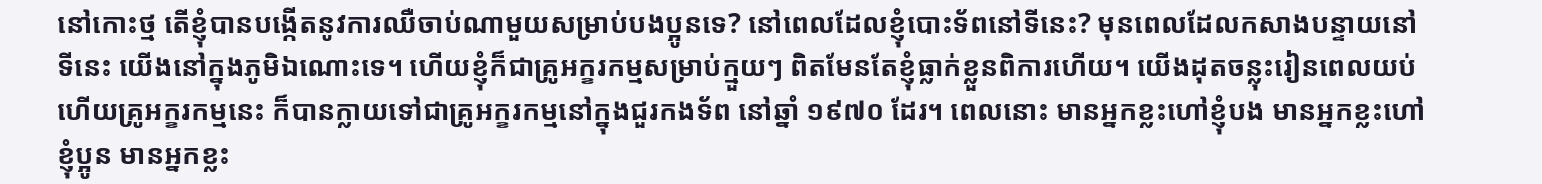នៅកោះថ្ម តើខ្ញុំបានបង្កើតនូវការឈឺចាប់ណាមួយសម្រាប់បងប្អូនទេ? នៅពេលដែលខ្ញុំបោះទ័ពនៅទីនេះ? មុនពេលដែលកសាងបន្ទាយនៅទីនេះ យើងនៅក្នុងភូមិឯណោះទេ។ ហើយខ្ញុំក៏ជាគ្រូអក្ខរកម្មសម្រាប់ក្មួយៗ ពិតមែនតែខ្ញុំធ្លាក់ខ្លួនពិការហើយ។ យើងដុតចន្លុះរៀនពេលយប់ ហើយគ្រូអក្ខរកម្មនេះ ក៏បានក្លាយទៅជាគ្រូអក្ខរកម្មនៅក្នុងជួរកងទ័ព នៅឆ្នាំ ១៩៧០ ដែរ។ ពេលនោះ មានអ្នកខ្លះហៅខ្ញុំបង មានអ្នកខ្លះហៅខ្ញុំប្អូន មានអ្នកខ្លះ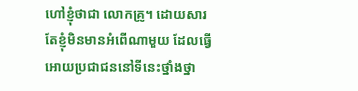ហៅខ្ញុំថាជា លោកគ្រូ។ ដោយសារតែខ្ញុំមិនមានអំពើណាមួយ ដែលធ្វើអោយប្រជាជននៅទីនេះថ្នាំងថ្នា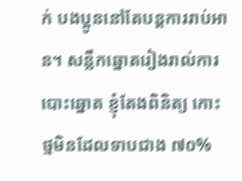ក់ បងប្អូននៅតែបន្តការរាប់អាន។ សន្លឹកឆ្នោតរៀងរាល់ការបោះឆ្នោត ខ្ញុំតែងពិនិត្យ កោះថ្មមិនដែលទាបជាង ៧០%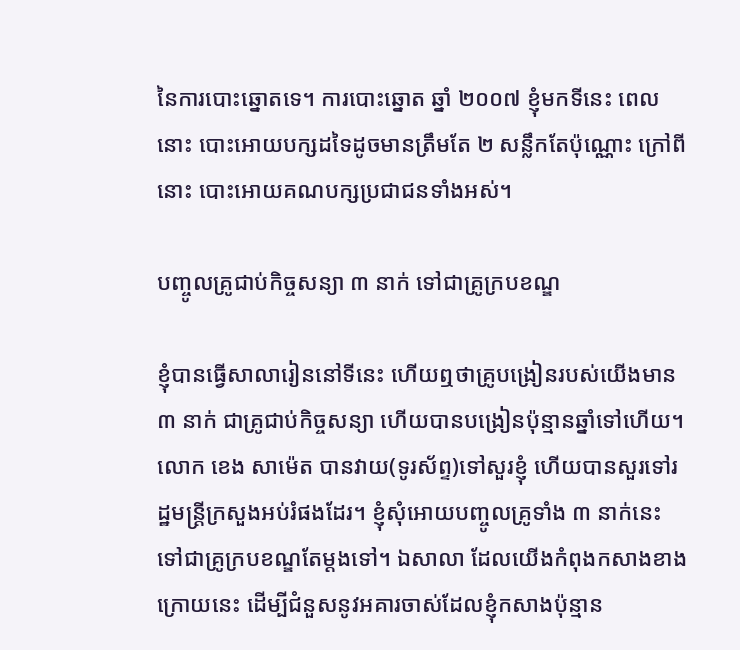នៃការបោះឆ្នោតទេ។ ការបោះឆ្នោត ឆ្នាំ ២០០៧ ខ្ញុំមកទីនេះ ពេលនោះ បោះអោយបក្សដទៃដូចមានត្រឹមតែ ២ សន្លឹកតែប៉ុណ្ណោះ ក្រៅពីនោះ បោះអោយគណបក្សប្រជាជនទាំងអស់។

បញ្ចូលគ្រូជាប់កិច្ចសន្យា ៣ នាក់ ទៅជាគ្រូក្របខណ្ឌ

ខ្ញុំបានធ្វើសាលារៀននៅទីនេះ ហើយឮថាគ្រូបង្រៀនរបស់យើងមាន ៣ នាក់ ជាគ្រូជាប់កិច្ចសន្យា ហើយបានបង្រៀនប៉ុន្មានឆ្នាំទៅហើយ។ លោក ខេង សាម៉េត បានវាយ(ទូរស័ព្ទ)ទៅសួរខ្ញុំ ហើយបានសួរទៅរដ្ឋមន្ត្រីក្រសួងអប់រំផងដែរ។ ខ្ញុំសុំអោយបញ្ចូលគ្រូទាំង ៣ នាក់នេះ ទៅជាគ្រូក្របខណ្ឌតែម្តងទៅ។ ឯសាលា ដែលយើងកំពុងកសាងខាងក្រោយនេះ ដើម្បីជំនួសនូវអគារចាស់ដែលខ្ញុំកសាងប៉ុន្មាន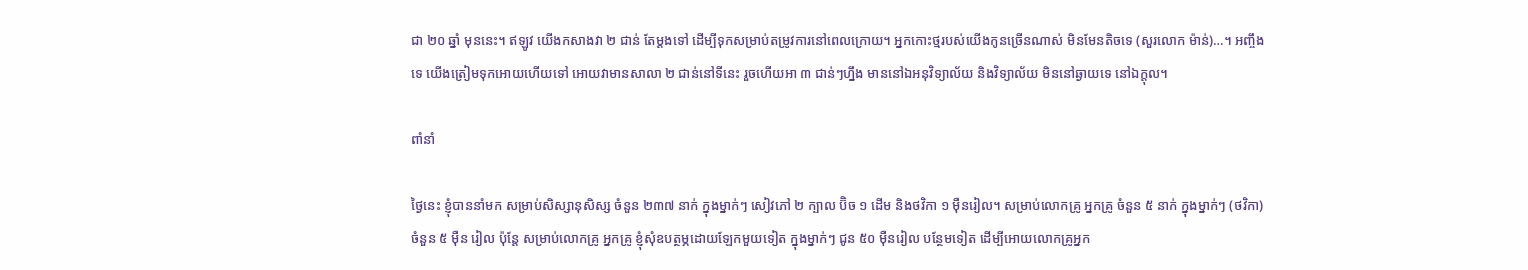ជា ២០ ឆ្នាំ មុននេះ។ ឥឡូវ យើងកសាងវា ២ ជាន់ តែម្តងទៅ ដើម្បីទុកសម្រាប់តម្រូវការនៅពេលក្រោយ។ អ្នកកោះថ្មរបស់យើងកូនច្រើនណាស់ មិនមែនតិចទេ (សួរលោក ម៉ាន់)…។ អញ្ចឹងទេ យើងត្រៀមទុកអោយហើយទៅ អោយវាមានសាលា ២ ជាន់នៅទីនេះ រួចហើយអា ៣ ជាន់ៗហ្នឹង មាននៅឯអនុវិទ្យាល័យ និងវិទ្យាល័យ មិននៅឆ្ងាយទេ នៅឯក្តុល។

ពាំនាំ

ថ្ងៃនេះ ខ្ញុំបាននាំមក សម្រាប់សិស្សានុសិស្ស ចំនួន ២៣៧ នាក់ ក្នុងម្នាក់ៗ សៀវភៅ ២ ក្បាល ប៊ិច ១ ដើម និងថវិកា ១ ម៉ឺនរៀល។ សម្រាប់លោកគ្រូ អ្នកគ្រូ ចំនួន ៥ នាក់ ក្នុងម្នាក់ៗ (ថវិកា) ចំនួន ៥ ម៉ឺន រៀល ប៉ុន្តែ សម្រាប់លោកគ្រូ អ្នកគ្រូ ខ្ញុំសុំឧបត្ថម្ភដោយឡែកមួយទៀត ក្នុងម្នាក់ៗ ជូន ៥០ ម៉ឺនរៀល បន្ថែមទៀត ដើម្បីអោយលោកគ្រូអ្នក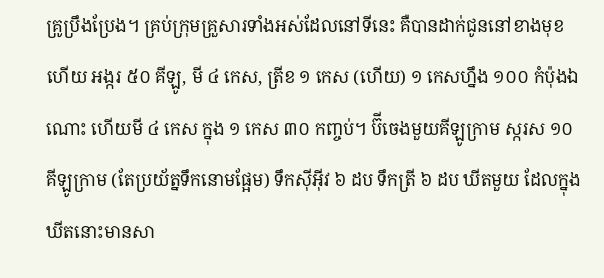គ្រូប្រឹងប្រែង។ គ្រប់ក្រុមគ្រួសារទាំងអស់ដែលនៅទីនេះ គឺបានដាក់ជូននៅខាងមុខហើយ អង្ករ ៥០ គីឡូ, មី ៤ កេស, ត្រីខ ១ កេស (ហើយ) ១ កេសហ្នឹង ១០០ កំប៉ុងឯណោះ ហើយមី ៤ កេស ក្នុង ១ កេស ៣០ កញ្ចប់។ ប៊ីចេងមួយគីឡូក្រាម ស្ករស ១០ គីឡូក្រាម (តែប្រយ័ត្នទឹកនោមផ្អែម) ទឹកស៊ីអ៊ីវ ៦ ដប ទឹកត្រី ៦ ដប ឃីតមួយ ដែលក្នុងឃីតនោះមានសា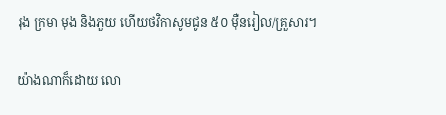រុង ក្រមា មុង និងភួយ ហើយថវិកាសូមជូន ៥០ ម៉ឺនរៀល/គ្រួសារ។

យ៉ាងណាក៏ដោយ លោ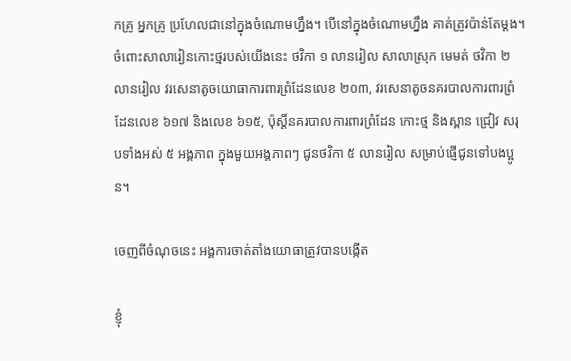កគ្រូ អ្នកគ្រូ ប្រហែលជានៅក្នុងចំណោមហ្នឹង។ បើនៅក្នុងចំណោមហ្នឹង គាត់ត្រូវប៉ាន់តែម្តង។ ចំពោះសាលារៀនកោះថ្មរបស់យើងនេះ ថវិកា ១ លានរៀល សាលាស្រុក មេមត់ ថវិកា ២ លានរៀល វរសេនាតូចយោធាការពារព្រំដែនលេខ ២០៣, វរសេនាតូចនគរបាលការពារព្រំដែនលេខ ៦១៧ និងលេខ ៦១៥, ប៉ុស្តិ៍នគរបាលការពារព្រំដែន កោះថ្ម និងស្ពាន ជ្រៀវ សរុបទាំងអស់ ៥ អង្គភាព ក្នុងមួយអង្គភាពៗ ជូនថវិកា ៥ លានរៀល សម្រាប់ផ្ញើជូនទៅបងប្អូន។

ចេញពីចំណុចនេះ អង្គការចាត់តាំងយោធាត្រូវបានបង្កើត

ខ្ញុំ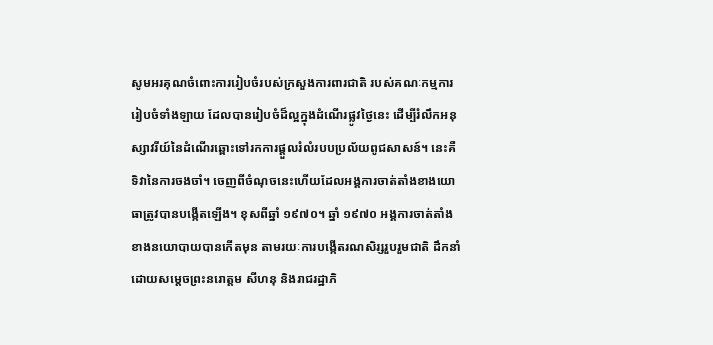សូមអរគុណចំពោះការរៀបចំរបស់ក្រសួងការពារជាតិ របស់គណៈកម្មការរៀបចំទាំងឡាយ ដែលបានរៀបចំដ៏ល្អក្នុងដំណើរផ្លូវថ្ងៃនេះ ដើម្បីរំលឹកអនុស្សាវរីយ៍នៃដំណើរឆ្ពោះទៅរកការផ្តួលរំលំរបបប្រល័យពូជសាសន៍។ នេះគឺទិវានៃការចងចាំ។ ចេញពីចំណុចនេះហើយដែលអង្គការចាត់តាំងខាងយោធាត្រូវបានបង្កើតឡើង។ ខុសពីឆ្នាំ ១៩៧០។ ឆ្នាំ ១៩៧០ អង្គការចាត់តាំងខាងនយោបាយបានកើតមុន តាមរយៈការបង្កើតរណសិរ្សរួបរួមជាតិ ដឹកនាំដោយសម្តេចព្រះនរោត្តម សីហនុ និងរាជរដ្ឋាភិ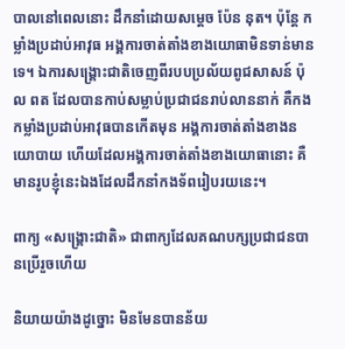បាលនៅពេលនោះ ដឹកនាំដោយសម្តេច ប៉ែន នុត។ ប៉ុន្តែ កម្លាំងប្រដាប់អាវុធ អង្គការចាត់តាំងខាងយោធាមិនទាន់មានទេ។ ឯការសង្គ្រោះជាតិចេញពីរបបប្រល័យពូជសាសន៍ ប៉ុល ពត ដែលបានកាប់សម្លាប់ប្រជាជនរាប់លាននាក់ គឺកងកម្លាំងប្រដាប់អាវុធបានកើតមុន អង្គការចាត់តាំងខាងនយោបាយ ហើយដែលអង្គការចាត់តាំងខាងយោធានោះ គឺមានរូបខ្ញុំនេះឯងដែលដឹកនាំកងទ័ពរៀបរយនេះ។

ពាក្យ «សង្គ្រោះជាតិ» ជាពាក្យដែលគណបក្សប្រជាជនបានប្រើរួចហើយ

និយាយយ៉ាងដូច្នោះ មិនមែនបានន័យ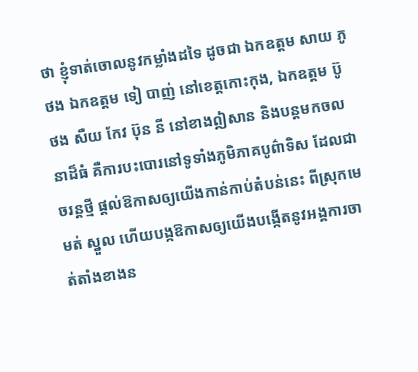ថា ខ្ញុំទាត់ចោលនូវកម្លាំងដទៃ ដូចជា ឯកឧត្តម សាយ ភូថង ឯកឧត្តម ទៀ បាញ់ នៅខេត្តកោះកុង, ឯកឧត្តម ប៊ូ ថង សឺយ កែវ ប៊ុន នី នៅខាងឦសាន និងបន្តមកចលនាដ៏ធំ គឺការបះបោរនៅទូទាំងភូមិភាគបូព៌ាទិស ដែលជាចរន្តថ្មី ផ្តល់ឱកាសឲ្យយើងកាន់កាប់តំបន់នេះ ពីស្រុកមេមត់ ស្នួល ហើយបង្កឱកាសឲ្យយើងបង្កើតនូវអង្គការចាត់តាំងខាងន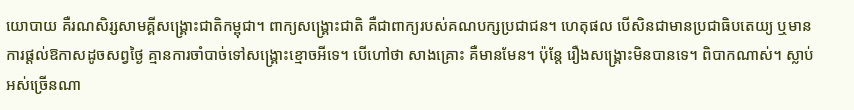យោបាយ គឺរណសិរ្សសាមគ្គីសង្គ្រោះជាតិកម្ពុជា។ ពាក្យសង្គ្រោះជាតិ គឺជាពាក្យរបស់គណបក្សប្រជាជន។ ហេតុផល បើសិនជាមានប្រជាធិបតេយ្យ ឬមានការផ្តល់ឱកាសដូចសព្វថ្ងៃ គ្មានការចាំបាច់ទៅសង្គ្រោះខ្មោចអីទេ។ បើហៅថា សាងគ្រោះ គឺមានមែន។ ប៉ុន្តែ រឿងសង្គ្រោះមិនបានទេ។ ពិបាកណាស់។ ស្លាប់អស់ច្រើនណា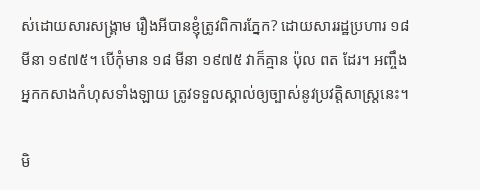ស់ដោយសារសង្គ្រាម រឿងអីបានខ្ញុំត្រូវពិការភ្នែក? ដោយសាររដ្ឋប្រហារ ១៨ មីនា ១៩៧៥។ បើកុំមាន ១៨ មីនា ១៩៧៥ វាក៏គ្មាន ប៉ុល ពត ដែរ។ អញ្ចឹងអ្នកកសាងកំហុសទាំងឡាយ ត្រូវទទួលស្គាល់ឲ្យច្បាស់នូវប្រវត្តិសាស្រ្តនេះ។

មិ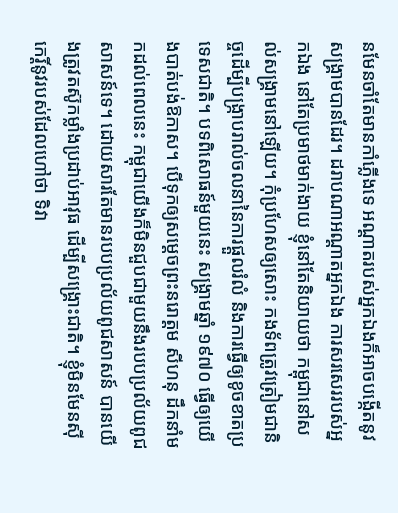នមែនចាំតែមានកាំភ្លើងទេ អណ្តាតរបស់អ្នកឯងក៏អាចបង្កើតនូវសង្គ្រាមបានដែរ។ ដរាបណាអណ្តាតអ្នកឯង ការសរសេររបស់អ្នកឯង នៅតែប្រមាថមាក់ងាយ ខ្ញុំនៅតែនិយាយថា កម្ពុជានៅសល់សង្គ្រាមនៅឡើយ។ កុំប្រហែសឲ្យសោះ កងទ័ពត្រូវត្រៀមជានិច្ចដើម្បីបង្ក្រាបរាល់ចលនានៃការផ្តួលរំលំ និងការធ្វើឲ្យខូចខាតប្រទេសជាតិ។ បទពិសោធន៍មួយនេះ សង្គ្រាមឆ្នាំ ១៩៧០ ធ្វើឲ្យយើងបាត់បង់ឱកាស។ បើទុកឲ្យសម្តេចព្រះនរោត្តម សីហនុ ដឹកនាំមកដល់ពេលនេះ កម្ពុជាយើងក៏មិនជួបជាមួយនឹងរបបប្រល័យពូជសាសន៍ទេ។ ដោយសារតែមានរបបប្រល័យពូជសាសន៍ បានយើងត្រូវតស៊ូកម្លាំងប្រដាប់អាវុធ ដើម្បីសង្គ្រោះជាតិ។ ខ្ញុំមិនមែនស៊ីកេរ្តិ៍នូវរបស់ដែលហៅថា ទិវា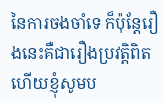នៃការចងចាំទេ ក៏ប៉ុន្តែរឿងនេះគឺជារឿងប្រវត្តិពិត ហើយខ្ញុំសូមប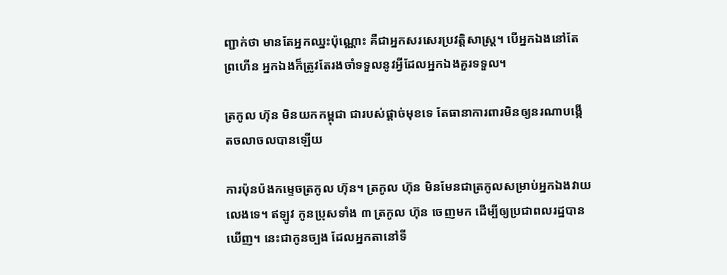ញ្ជាក់ថា មានតែអ្នកឈ្នះប៉ុណ្ណោះ គឺជាអ្នកសរសេរប្រវត្តិសាស្រ្ត។ បើអ្នកឯងនៅតែព្រហើន អ្នកឯងក៏ត្រូវតែរងចាំទទួលនូវអ្វីដែលអ្នកឯងគួរទទួល។

ត្រកូល ហ៊ុន មិនយកកម្ពុជា ជារបស់ផ្តាច់មុខទេ តែធានាការពារមិនឲ្យនរណាបង្កើតចលាចលបានឡើយ

ការប៉ុនប៉ងកម្ទេចត្រកូល ហ៊ុន។ ត្រកូល ហ៊ុន មិនមែនជាត្រកូលសម្រាប់អ្នកឯងវាយលេងទេ។ ឥឡូវ កូនប្រុសទាំង ៣ ត្រកូល ហ៊ុន ចេញមក ដើម្បីឲ្យប្រជាពលរដ្ឋបានឃើញ។ នេះជាកូនច្បង ដែលអ្នកតានៅទី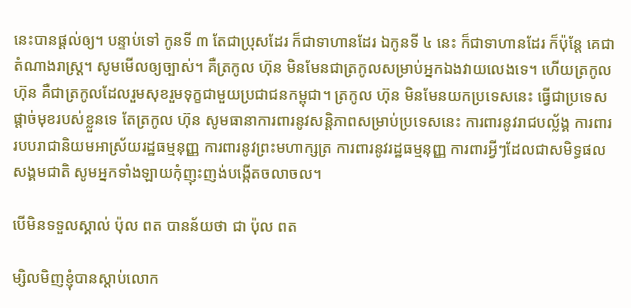នេះបានផ្តល់ឲ្យ។ បន្ទាប់ទៅ កូនទី ៣ តែជាប្រុសដែរ ក៏ជាទាហានដែរ ឯកូនទី ៤ នេះ ក៏ជាទាហានដែរ ក៏ប៉ុន្តែ គេជាតំណាងរាស្រ្ត។ សូមមើលឲ្យច្បាស់។ គឺត្រកូល ហ៊ុន មិនមែនជាត្រកូលសម្រាប់អ្នកឯងវាយលេងទេ។ ហើយត្រកូល ហ៊ុន គឺជាត្រកូលដែលរួមសុខរួមទុក្ខជាមួយប្រជាជនកម្ពុជា។ ត្រកូល ហ៊ុន មិនមែនយកប្រទេសនេះ ធ្វើជាប្រទេសផ្តាច់មុខរបស់ខ្លួនទេ តែត្រកូល ហ៊ុន សូមធានាការពារនូវសន្តិភាពសម្រាប់ប្រទេសនេះ ការពារនូវរាជបល្ល័ង្គ ការពាររបបរាជានិយមអាស្រ័យរដ្ឋធម្មនុញ្ញ ការពារនូវព្រះមហាក្សត្រ ការពារនូវរដ្ឋធម្មនុញ្ញ ការពារអ្វីៗដែលជាសមិទ្ធផលសង្គមជាតិ សូមអ្នកទាំងឡាយកុំញុះញង់បង្កើតចលាចល។

បើមិនទទួលស្គាល់ ប៉ុល ពត បានន័យថា ជា ប៉ុល ពត

ម្សិលមិញខ្ញុំបានស្តាប់លោក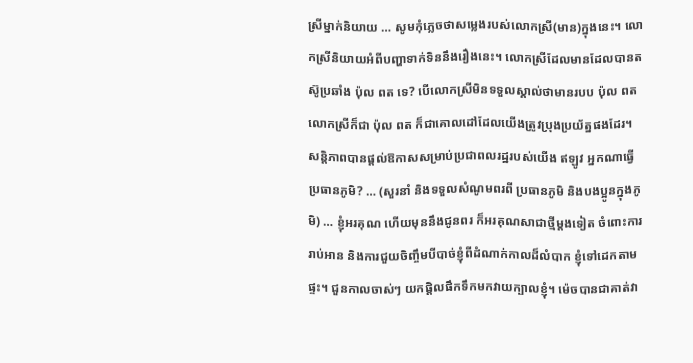ស្រីម្នាក់និយាយ … សូមកុំភ្លេចថាសម្លេងរបស់លោកស្រី(មាន)ក្នុងនេះ។ លោកស្រីនិយាយអំពីបញ្ហាទាក់ទិននឹងរឿងនេះ។ លោកស្រីដែលមានដែលបានតស៊ូប្រឆាំង ប៉ុល ពត ទេ? បើលោកស្រីមិនទទួលស្គាល់ថាមានរបប ប៉ុល ពត លោកស្រីក៏ជា ប៉ុល ពត ក៏ជាគោលដៅដែលយើងត្រូវប្រុងប្រយ័ត្នផងដែរ។ សន្តិភាពបានផ្តល់ឱកាសសម្រាប់ប្រជាពលរដ្ឋរបស់យើង ឥឡូវ អ្នកណាធ្វើប្រធានភូមិ? … (សួរនាំ និងទទួលសំណូមពរពី ប្រធានភូមិ និងបងប្អូនក្នុងភូមិ) … ខ្ញុំអរគុណ ហើយមុននឹងជូនពរ ក៏អរគុណសាជាថ្មីម្តងទៀត ចំពោះការរាប់អាន និងការជួយចិញ្ចឹមបីបាច់ខ្ញុំពីដំណាក់កាលដ៏លំបាក ខ្ញុំទៅដេកតាមផ្ទះ។ ជួនកាលចាស់ៗ យកផ្តិលផឹកទឹកមកវាយក្បាលខ្ញុំ។ ម៉េចបានជាគាត់វា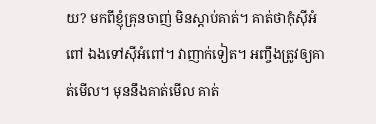យ? មកពីខ្ញុំគ្រុនចាញ់ មិនស្តាប់គាត់។ គាត់ថាកុំស៊ីអំពៅ ឯងទៅស៊ីអំពៅ។ វាញាក់ទៀត។ អញ្ចឹងត្រូវឲ្យគាត់មើល។ មុននឹងគាត់មើល គាត់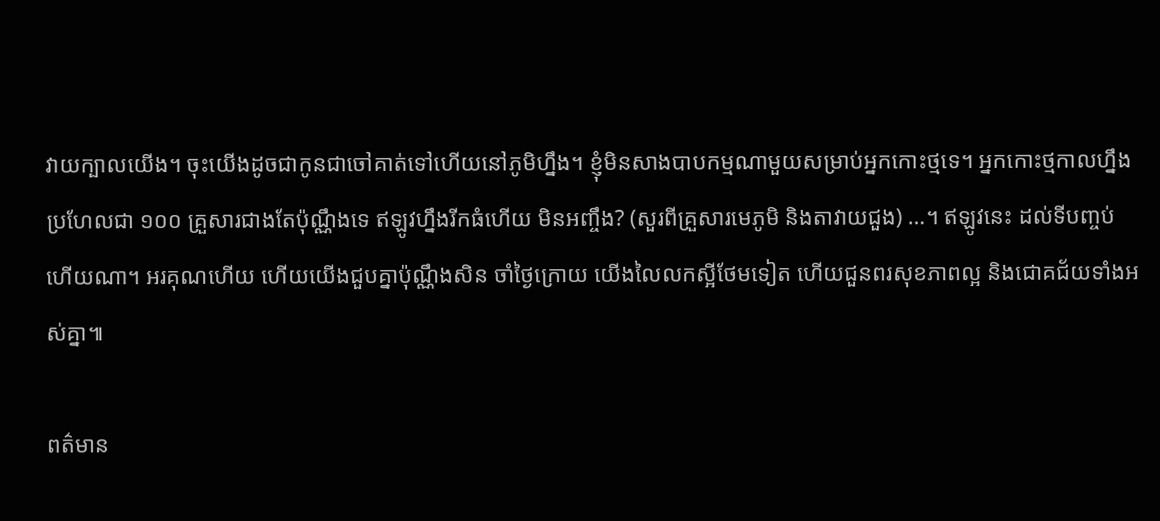វាយក្បាលយើង។ ចុះយើងដូចជាកូនជាចៅគាត់ទៅហើយនៅភូមិហ្នឹង។ ខ្ញុំមិនសាងបាបកម្មណាមួយសម្រាប់អ្នកកោះថ្មទេ។ អ្នកកោះថ្មកាលហ្នឹងប្រហែលជា ១០០ គ្រួសារជាងតែប៉ុណ្ណឹងទេ ឥឡូវហ្នឹងរីកធំហើយ មិនអញ្ចឹង? (សួរពីគ្រួសារមេភូមិ និងតាវាយជួង) …។ ឥឡូវនេះ ដល់ទីបញ្ចប់ហើយណា។ អរគុណហើយ ហើយយើងជួបគ្នាប៉ុណ្ណឹងសិន ចាំថ្ងៃក្រោយ យើងលៃលកស្អីថែមទៀត ហើយជួនពរសុខភាពល្អ និងជោគជ័យទាំងអស់គ្នា៕

ពត៌មាន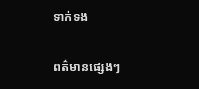ទាក់ទង

ពត៌មានផ្សេងៗ